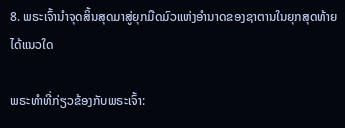8. ພຣະເຈົ້ານໍາຈຸດສິ້ນສຸດມາສູ່ຍຸກມືດມົວແຫ່ງອຳນາດຂອງຊາຕານໃນຍຸກສຸດທ້າຍໄດ້ແນວໃດ

ພຣະທຳທີ່ກ່ຽວຂ້ອງກັບພຣະເຈົ້າ: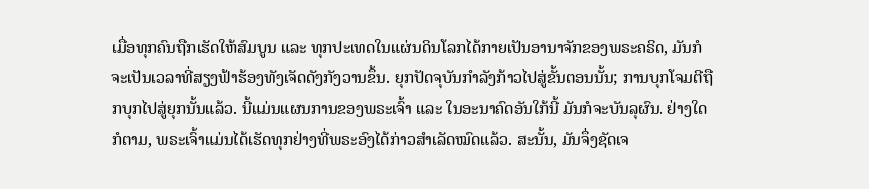ເມື່ອທຸກຄົນຖືກເຮັດໃຫ້ສົມບູນ ແລະ ທຸກປະເທດໃນແຜ່ນດິນໂລກໄດ້ກາຍເປັນອານາຈັກຂອງພຣະຄຣິດ, ມັນກໍຈະເປັນເວລາທີ່ສຽງຟ້າຮ້ອງທັງເຈັດດັງກັງວານຂຶ້ນ. ຍຸກປັດຈຸບັນກໍາລັງກ້າວໄປສູ່ຂັ້ນຕອນນັ້ນ; ການບຸກໂຈມຕີຖືກບຸກໄປສູ່ຍຸກນັ້ນແລ້ວ. ນີ້ແມ່ນແຜນການຂອງພຣະເຈົ້າ ແລະ ໃນອະນາຄົດອັນໃກ້ນີ້ ມັນກໍຈະບັນລຸຜົນ. ຢ່າງໃດກໍຕາມ, ພຣະເຈົ້າແມ່ນໄດ້ເຮັດທຸກຢ່າງທີ່ພຣະອົງໄດ້ກ່າວສໍາເລັດໝົດແລ້ວ. ສະນັ້ນ, ມັນຈຶ່ງຊັດເຈ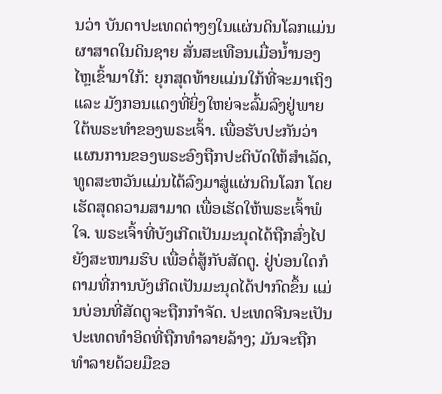ນວ່າ ບັນດາປະເທດຕ່າງໆໃນແຜ່ນດິນໂລກແມ່ນຜາສາດໃນດິນຊາຍ ສັ່ນສະເທືອນເມື່ອນໍ້ານອງໄຫຼເຂົ້າມາໃກ້: ຍຸກສຸດທ້າຍແມ່ນໃກ້ທີ່ຈະມາເຖິງ ແລະ ມັງກອນແດງທີ່ຍິ່ງໃຫຍ່ຈະລົ້ມລົງຢູ່ພາຍໃຕ້ພຣະທໍາຂອງພຣະເຈົ້າ. ເພື່ອຮັບປະກັນວ່າ ແຜນການຂອງພຣະອົງຖືກປະຕິບັດໃຫ້ສໍາເລັດ, ທູດສະຫວັນແມ່ນໄດ້ລົງມາສູ່ແຜ່ນດິນໂລກ ໂດຍເຮັດສຸດຄວາມສາມາດ ເພື່ອເຮັດໃຫ້ພຣະເຈົ້າພໍໃຈ. ພຣະເຈົ້າທີ່ບັງເກີດເປັນມະນຸດໄດ້ຖືກສົ່ງໄປຍັງສະໜາມຮົບ ເພື່ອຕໍ່ສູ້ກັບສັດຕູ. ຢູ່ບ່ອນໃດກໍຕາມທີ່ການບັງເກີດເປັນມະນຸດໄດ້ປາກົດຂຶ້ນ ແມ່ນບ່ອນທີ່ສັດຕູຈະຖືກກໍາຈັດ. ປະເທດຈີນຈະເປັນປະເທດທໍາອິດທີ່ຖືກທໍາລາຍລ້າງ; ມັນຈະຖືກທໍາລາຍດ້ວຍມືຂອ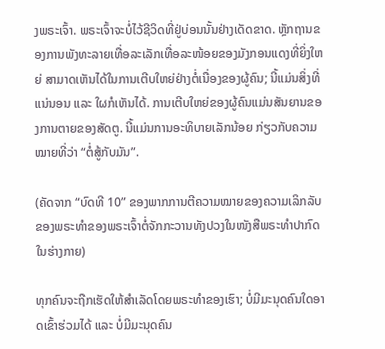ງພຣະເຈົ້າ. ພຣະເຈົ້າຈະບໍ່ໄວ້ຊີວິດທີ່ຢູ່ບ່ອນນັ້ນຢ່າງເດັດຂາດ. ຫຼັກຖານຂອງການພັງທະລາຍເທື່ອລະເລັກເທື່ອລະໜ້ອຍຂອງມັງກອນແດງທີ່ຍິ່ງໃຫຍ່ ສາມາດເຫັນໄດ້ໃນການເຕີບໃຫຍ່ຢ່າງຕໍ່ເນື່ອງຂອງຜູ້ຄົນ; ນີ້ແມ່ນສິ່ງທີ່ແນ່ນອນ ແລະ ໃຜກໍເຫັນໄດ້. ການເຕີບໃຫຍ່ຂອງຜູ້ຄົນແມ່ນສັນຍານຂອງການຕາຍຂອງສັດຕູ. ນີ້ແມ່ນການອະທິບາຍເລັກນ້ອຍ ກ່ຽວກັບຄວາມໝາຍທີ່ວ່າ “ຕໍ່ສູ້ກັບມັນ”.

(ຄັດຈາກ “ບົດທີ 10” ຂອງພາກການຕີຄວາມໝາຍຂອງຄວາມເລິກລັບຂອງພຣະທຳຂອງພຣະເຈົ້າຕໍ່ຈັກກະວານທັງປວງໃນໜັງສືພຣະທຳປາກົດໃນຮ່າງກາຍ)

ທຸກຄົນຈະຖືກເຮັດໃຫ້ສຳເລັດໂດຍພຣະທຳຂອງເຮົາ; ບໍ່ມີມະນຸດຄົນໃດອາດເຂົ້າຮ່ວມໄດ້ ແລະ ບໍ່ມີມະນຸດຄົນ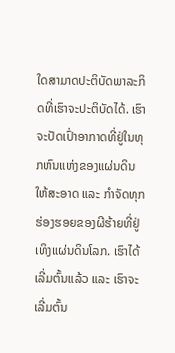ໃດສາມາດປະຕິບັດພາລະກິດທີ່ເຮົາຈະປະຕິບັດໄດ້. ເຮົາຈະປັດເປົ່າອາກາດທີ່ຢູ່ໃນທຸກຫົນແຫ່ງຂອງແຜ່ນດິນໃຫ້ສະອາດ ແລະ ກຳຈັດທຸກຮ່ອງຮອຍຂອງຜີຮ້າຍທີ່ຢູ່ເທິງແຜ່ນດິນໂລກ. ເຮົາໄດ້ເລີ່ມຕົ້ນແລ້ວ ແລະ ເຮົາຈະເລີ່ມຕົ້ນ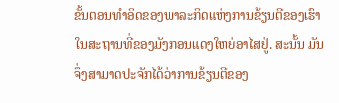ຂັ້ນຕອນທຳອິດຂອງພາລະກິດແຫ່ງການຂ້ຽນຕີຂອງເຮົາໃນສະຖານທີ່ຂອງມັງກອນແດງໃຫຍ່ອາໄສຢູ່. ສະນັ້ນ ມັນຈຶ່ງສາມາດປະຈັກໄດ້ວ່າການຂ້ຽນຕີຂອງ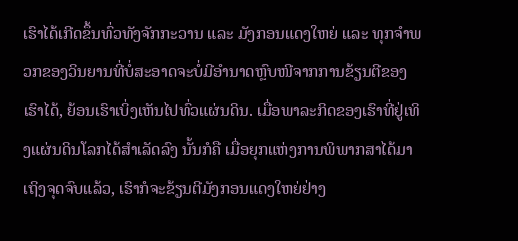ເຮົາໄດ້ເກີດຂຶ້ນທົ່ວທັງຈັກກະວານ ແລະ ມັງກອນແດງໃຫຍ່ ແລະ ທຸກຈຳພວກຂອງວິນຍານທີ່ບໍ່ສະອາດຈະບໍ່ມີອຳນາດຫຼົບໜີຈາກການຂ້ຽນຕີຂອງເຮົາໄດ້, ຍ້ອນເຮົາເບິ່ງເຫັນໄປທົ່ວແຜ່ນດິນ. ເມື່ອພາລະກິດຂອງເຮົາທີ່ຢູ່ເທິງແຜ່ນດິນໂລກໄດ້ສຳເລັດລົງ ນັ້ນກໍຄື ເມື່ອຍຸກແຫ່ງການພິພາກສາໄດ້ມາເຖິງຈຸດຈົບແລ້ວ, ເຮົາກໍຈະຂ້ຽນຕີມັງກອນແດງໃຫຍ່ຢ່າງ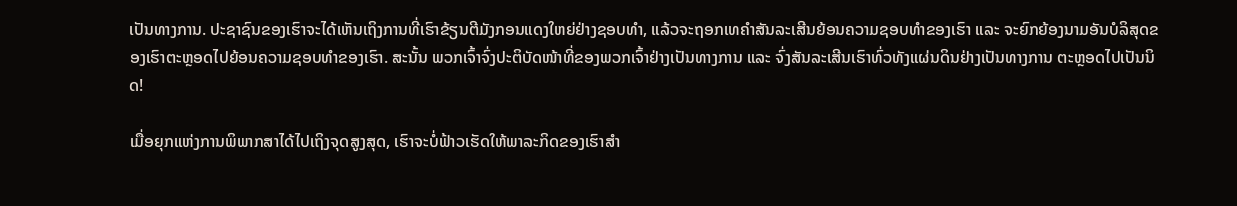ເປັນທາງການ. ປະຊາຊົນຂອງເຮົາຈະໄດ້ເຫັນເຖິງການທີ່ເຮົາຂ້ຽນຕີມັງກອນແດງໃຫຍ່ຢ່າງຊອບທຳ, ແລ້ວຈະຖອກເທຄຳສັນລະເສີນຍ້ອນຄວາມຊອບທຳຂອງເຮົາ ແລະ ຈະຍົກຍ້ອງນາມອັນບໍລິສຸດຂອງເຮົາຕະຫຼອດໄປຍ້ອນຄວາມຊອບທຳຂອງເຮົາ. ສະນັ້ນ ພວກເຈົ້າຈົ່ງປະຕິບັດໜ້າທີ່ຂອງພວກເຈົ້າຢ່າງເປັນທາງການ ແລະ ຈົ່ງສັນລະເສີນເຮົາທົ່ວທັງແຜ່ນດິນຢ່າງເປັນທາງການ ຕະຫຼອດໄປເປັນນິດ!

ເມື່ອຍຸກແຫ່ງການພິພາກສາໄດ້ໄປເຖິງຈຸດສູງສຸດ, ເຮົາຈະບໍ່ຟ້າວເຮັດໃຫ້ພາລະກິດຂອງເຮົາສຳ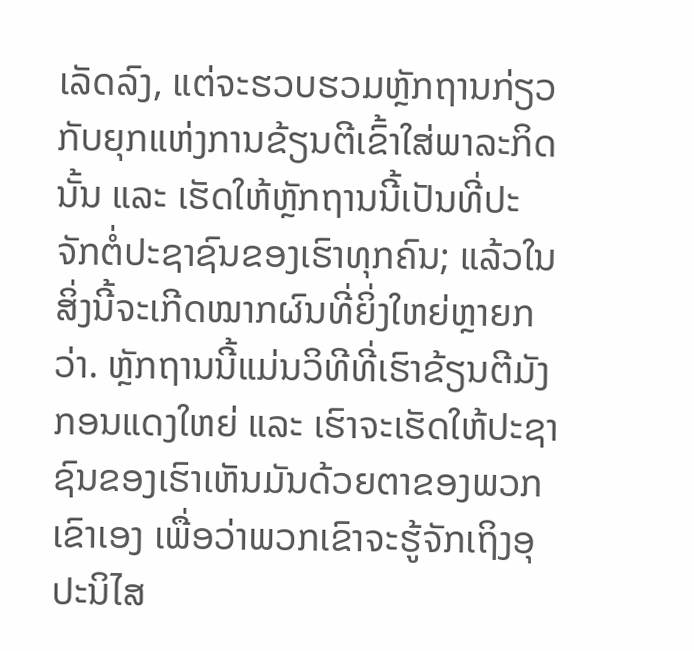ເລັດລົງ, ແຕ່ຈະຮວບຮວມຫຼັກຖານກ່ຽວກັບຍຸກແຫ່ງການຂ້ຽນຕີເຂົ້າໃສ່ພາລະກິດນັ້ນ ແລະ ເຮັດໃຫ້ຫຼັກຖານນີ້ເປັນທີ່ປະຈັກຕໍ່ປະຊາຊົນຂອງເຮົາທຸກຄົນ; ແລ້ວໃນສິ່ງນີ້ຈະເກີດໝາກຜົນທີ່ຍິ່ງໃຫຍ່ຫຼາຍກວ່າ. ຫຼັກຖານນີ້ແມ່ນວິທີທີ່ເຮົາຂ້ຽນຕີມັງກອນແດງໃຫຍ່ ແລະ ເຮົາຈະເຮັດໃຫ້ປະຊາຊົນຂອງເຮົາເຫັນມັນດ້ວຍຕາຂອງພວກເຂົາເອງ ເພື່ອວ່າພວກເຂົາຈະຮູ້ຈັກເຖິງອຸປະນິໄສ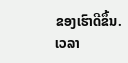ຂອງເຮົາດີຂຶ້ນ. ເວລາ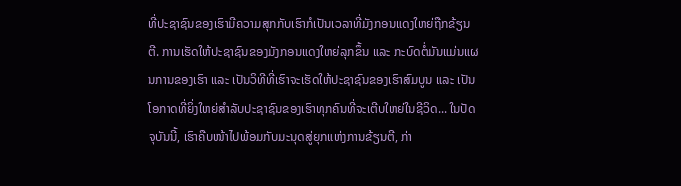ທີ່ປະຊາຊົນຂອງເຮົາມີຄວາມສຸກກັບເຮົາກໍເປັນເວລາທີ່ມັງກອນແດງໃຫຍ່ຖືກຂ້ຽນຕີ. ການເຮັດໃຫ້ປະຊາຊົນຂອງມັງກອນແດງໃຫຍ່ລຸກຂຶ້ນ ແລະ ກະບົດຕໍ່ມັນແມ່ນແຜນການຂອງເຮົາ ແລະ ເປັນວິທີທີ່ເຮົາຈະເຮັດໃຫ້ປະຊາຊົນຂອງເຮົາສົມບູນ ແລະ ເປັນໂອກາດທີ່ຍິ່ງໃຫຍ່ສຳລັບປະຊາຊົນຂອງເຮົາທຸກຄົນທີ່ຈະເຕີບໃຫຍ່ໃນຊີວິດ... ໃນປັດຈຸບັນນີ້, ເຮົາຄືບໜ້າໄປພ້ອມກັບມະນຸດສູ່ຍຸກແຫ່ງການຂ້ຽນຕີ, ກ່າ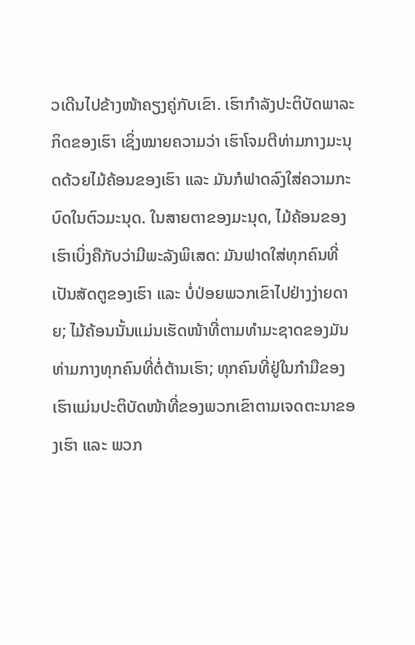ວເດີນໄປຂ້າງໜ້າຄຽງຄູ່ກັບເຂົາ. ເຮົາກຳລັງປະຕິບັດພາລະກິດຂອງເຮົາ ເຊິ່ງໝາຍຄວາມວ່າ ເຮົາໂຈມຕີທ່າມກາງມະນຸດດ້ວຍໄມ້ຄ້ອນຂອງເຮົາ ແລະ ມັນກໍຟາດລົງໃສ່ຄວາມກະບົດໃນຕົວມະນຸດ. ໃນສາຍຕາຂອງມະນຸດ, ໄມ້ຄ້ອນຂອງເຮົາເບິ່ງຄືກັບວ່າມີພະລັງພິເສດ: ມັນຟາດໃສ່ທຸກຄົນທີ່ເປັນສັດຕູຂອງເຮົາ ແລະ ບໍ່ປ່ອຍພວກເຂົາໄປຢ່າງງ່າຍດາຍ; ໄມ້ຄ້ອນນັ້ນແມ່ນເຮັດໜ້າທີ່ຕາມທຳມະຊາດຂອງມັນທ່າມກາງທຸກຄົນທີ່ຕໍ່ຕ້ານເຮົາ; ທຸກຄົນທີ່ຢູ່ໃນກໍາມືຂອງເຮົາແມ່ນປະຕິບັດໜ້າທີ່ຂອງພວກເຂົາຕາມເຈດຕະນາຂອງເຮົາ ແລະ ພວກ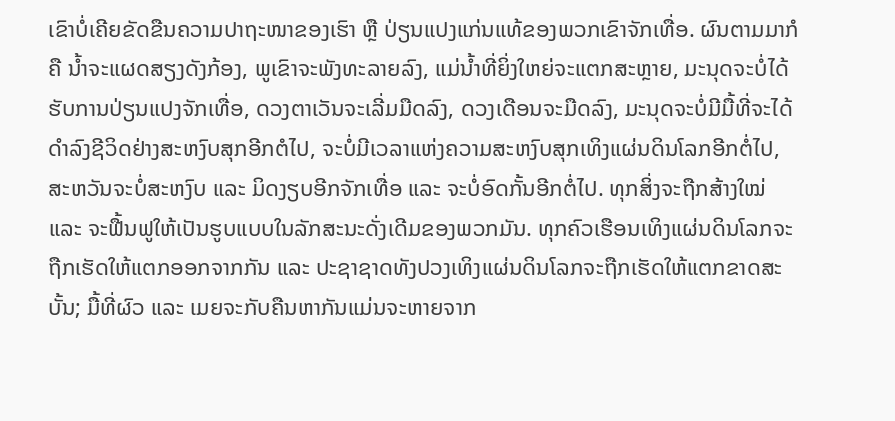ເຂົາບໍ່ເຄີຍຂັດຂືນຄວາມປາຖະໜາຂອງເຮົາ ຫຼື ປ່ຽນແປງແກ່ນແທ້ຂອງພວກເຂົາຈັກເທື່ອ. ຜົນຕາມມາກໍຄື ນໍ້າຈະແຜດສຽງດັງກ້ອງ, ພູເຂົາຈະພັງທະລາຍລົງ, ແມ່ນໍ້າທີ່ຍິ່ງໃຫຍ່ຈະແຕກສະຫຼາຍ, ມະນຸດຈະບໍ່ໄດ້ຮັບການປ່ຽນແປງຈັກເທື່ອ, ດວງຕາເວັນຈະເລີ່ມມືດລົງ, ດວງເດືອນຈະມືດລົງ, ມະນຸດຈະບໍ່ມີມື້ທີ່ຈະໄດ້ດຳລົງຊີວິດຢ່າງສະຫງົບສຸກອີກຕໍໄປ, ຈະບໍ່ມີເວລາແຫ່ງຄວາມສະຫງົບສຸກເທິງແຜ່ນດິນໂລກອີກຕໍ່ໄປ, ສະຫວັນຈະບໍ່ສະຫງົບ ແລະ ມິດງຽບອີກຈັກເທື່ອ ແລະ ຈະບໍ່ອົດກັ້ນອີກຕໍ່ໄປ. ທຸກສິ່ງຈະຖືກສ້າງໃໝ່ ແລະ ຈະຟື້ນຟູໃຫ້ເປັນຮູບແບບໃນລັກສະນະດັ່ງເດີມຂອງພວກມັນ. ທຸກຄົວເຮືອນເທິງແຜ່ນດິນໂລກຈະຖືກເຮັດໃຫ້ແຕກອອກຈາກກັນ ແລະ ປະຊາຊາດທັງປວງເທິງແຜ່ນດິນໂລກຈະຖືກເຮັດໃຫ້ແຕກຂາດສະບັ້ນ; ມື້ທີ່ຜົວ ແລະ ເມຍຈະກັບຄືນຫາກັນແມ່ນຈະຫາຍຈາກ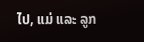ໄປ, ແມ່ ແລະ ລູກ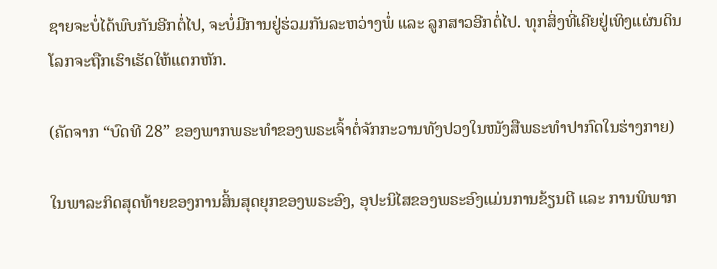ຊາຍຈະບໍ່ໄດ້ພົບກັນອີກຕໍ່ໄປ, ຈະບໍ່ມີການຢູ່ຮ່ວມກັນລະຫວ່າງພໍ່ ແລະ ລູກສາວອີກຕໍ່ໄປ. ທຸກສິ່ງທີ່ເຄີຍຢູ່ເທິງແຜ່ນດິນໂລກຈະຖືກເຮົາເຮັດໃຫ້ແຕກຫັກ.

(ຄັດຈາກ “ບົດທີ 28” ຂອງພາກພຣະທຳຂອງພຣະເຈົ້າຕໍ່ຈັກກະວານທັງປວງໃນໜັງສືພຣະທຳປາກົດໃນຮ່າງກາຍ)

ໃນພາລະກິດສຸດທ້າຍຂອງການສິ້ນສຸດຍຸກຂອງພຣະອົງ, ອຸປະນິໄສຂອງພຣະອົງແມ່ນການຂ້ຽນຕີ ແລະ ການພິພາກ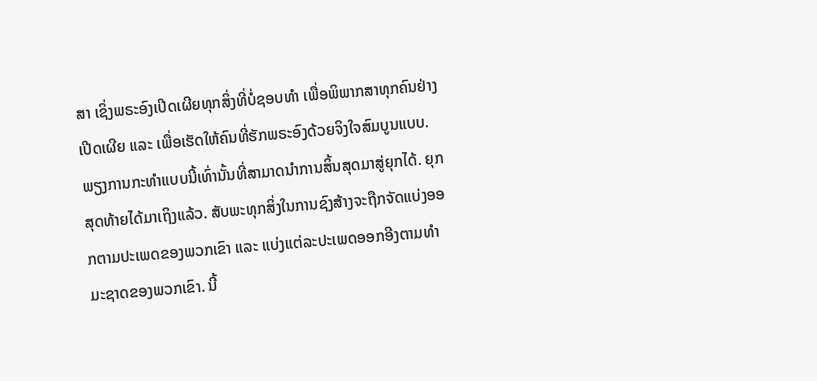ສາ ເຊິ່ງພຣະອົງເປີດເຜີຍທຸກສິ່ງທີ່ບໍ່ຊອບທໍາ ເພື່ອພິພາກສາທຸກຄົນຢ່າງເປີດເຜີຍ ແລະ ເພື່ອເຮັດໃຫ້ຄົນທີ່ຮັກພຣະອົງດ້ວຍຈິງໃຈສົມບູນແບບ. ພຽງການກະທໍາແບບນີ້ເທົ່ານັ້ນທີ່ສາມາດນໍາການສິ້ນສຸດມາສູ່ຍຸກໄດ້. ຍຸກສຸດທ້າຍໄດ້ມາເຖິງແລ້ວ. ສັບພະທຸກສິ່ງໃນການຊົງສ້າງຈະຖືກຈັດແບ່ງອອກຕາມປະເພດຂອງພວກເຂົາ ແລະ ແບ່ງແຕ່ລະປະເພດອອກອີງຕາມທໍາມະຊາດຂອງພວກເຂົາ. ນີ້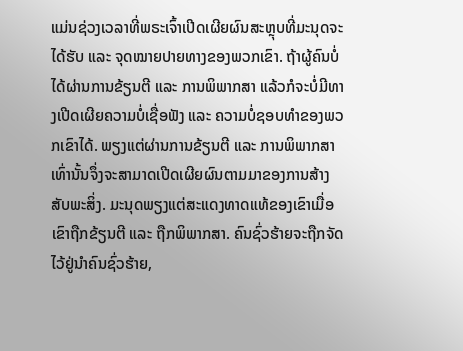ແມ່ນຊ່ວງເວລາທີ່ພຣະເຈົ້າເປີດເຜີຍຜົນສະຫຼຸບທີ່ມະນຸດຈະໄດ້ຮັບ ແລະ ຈຸດໝາຍປາຍທາງຂອງພວກເຂົາ. ຖ້າຜູ້ຄົນບໍ່ໄດ້ຜ່ານການຂ້ຽນຕີ ແລະ ການພິພາກສາ ແລ້ວກໍຈະບໍ່ມີທາງເປີດເຜີຍຄວາມບໍ່ເຊື່ອຟັງ ແລະ ຄວາມບໍ່ຊອບທຳຂອງພວກເຂົາໄດ້. ພຽງແຕ່ຜ່ານການຂ້ຽນຕີ ແລະ ການພິພາກສາເທົ່ານັ້ນຈຶ່ງຈະສາມາດເປີດເຜີຍຜົນຕາມມາຂອງການສ້າງສັບພະສິ່ງ. ມະນຸດພຽງແຕ່ສະແດງທາດແທ້ຂອງເຂົາເມື່ອເຂົາຖືກຂ້ຽນຕີ ແລະ ຖືກພິພາກສາ. ຄົນຊົ່ວຮ້າຍຈະຖືກຈັດໄວ້ຢູ່ນໍາຄົນຊົ່ວຮ້າຍ,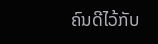ຄົນດີໄວ້ກັບ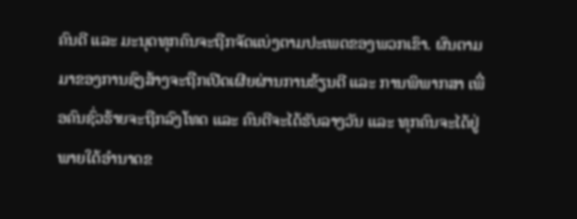ຄົນດີ ແລະ ມະນຸດທຸກຄົນຈະຖືກຈັດແບ່ງຕາມປະເພດຂອງພວກເຂົາ. ຜົນຕາມມາຂອງການຊົງສ້າງຈະຖືກເປີດເຜີຍຜ່ານການຂ້ຽນຕີ ແລະ ການພິພາກສາ ເພື່ອຄົນຊົ່ວຮ້າຍຈະຖືກລົງໂທດ ແລະ ຄົນດີຈະໄດ້ຮັບລາງວັນ ແລະ ທຸກຄົນຈະໄດ້ຢູ່ພາຍໃຕ້ອຳນາດຂ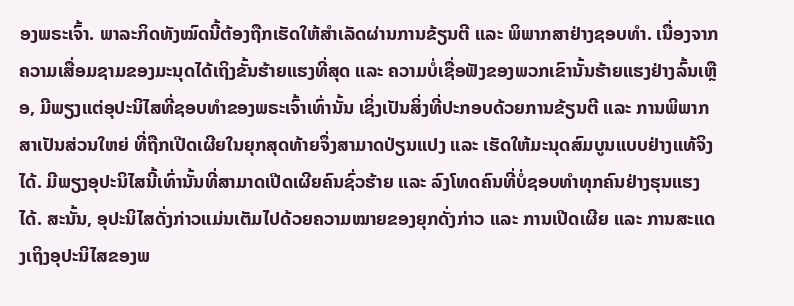ອງພຣະເຈົ້າ. ພາລະກິດທັງໝົດນີ້ຕ້ອງຖືກເຮັດໃຫ້ສຳເລັດຜ່ານການຂ້ຽນຕີ ແລະ ພິພາກສາຢ່າງຊອບທຳ. ເນື່ອງຈາກຄວາມເສື່ອມຊາມຂອງມະນຸດໄດ້ເຖິງຂັ້ນຮ້າຍແຮງທີ່ສຸດ ແລະ ຄວາມບໍ່ເຊື່ອຟັງຂອງພວກເຂົານັ້ນຮ້າຍແຮງຢ່າງລົ້ນເຫຼືອ, ມີພຽງແຕ່ອຸປະນິໄສທີ່ຊອບທຳຂອງພຣະເຈົ້າເທົ່ານັ້ນ ເຊິ່ງເປັນສິ່ງທີ່ປະກອບດ້ວຍການຂ້ຽນຕີ ແລະ ການພິພາກສາເປັນສ່ວນໃຫຍ່ ທີ່ຖືກເປີດເຜີຍໃນຍຸກສຸດທ້າຍຈຶ່ງສາມາດປ່ຽນແປງ ແລະ ເຮັດໃຫ້ມະນຸດສົມບູນແບບຢ່າງແທ້ຈິງໄດ້. ມີພຽງອຸປະນິໄສນີ້ເທົ່ານັ້ນທີ່ສາມາດເປີດເຜີຍຄົນຊົ່ວຮ້າຍ ແລະ ລົງໂທດຄົນທີ່ບໍ່ຊອບທຳທຸກຄົນຢ່າງຮຸນແຮງໄດ້. ສະນັ້ນ, ອຸປະນິໄສດັ່ງກ່າວແມ່ນເຕັມໄປດ້ວຍຄວາມໝາຍຂອງຍຸກດັ່ງກ່າວ ແລະ ການເປີດເຜີຍ ແລະ ການສະແດງເຖິງອຸປະນິໄສຂອງພ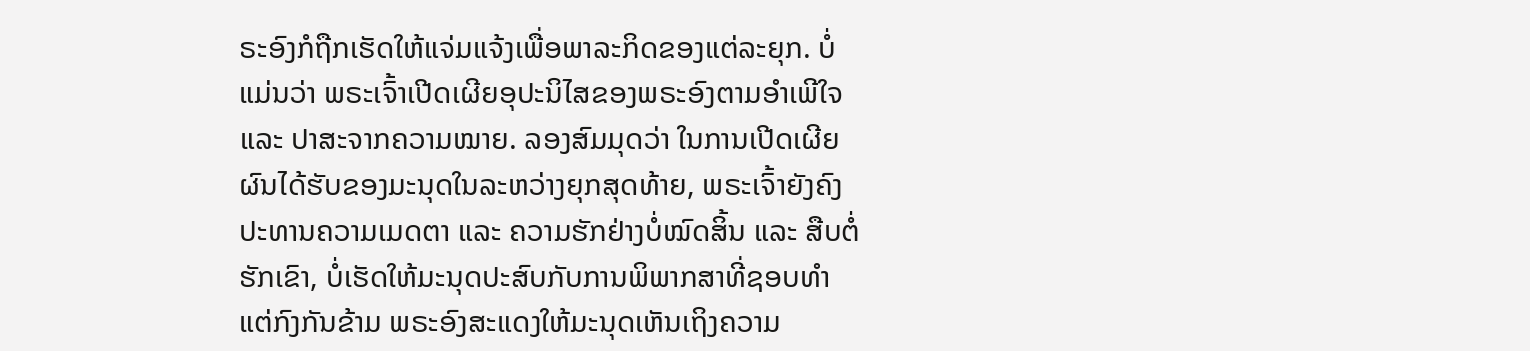ຣະອົງກໍຖືກເຮັດໃຫ້ແຈ່ມແຈ້ງເພື່ອພາລະກິດຂອງແຕ່ລະຍຸກ. ບໍ່ແມ່ນວ່າ ພຣະເຈົ້າເປີດເຜີຍອຸປະນິໄສຂອງພຣະອົງຕາມອຳເພີໃຈ ແລະ ປາສະຈາກຄວາມໝາຍ. ລອງສົມມຸດວ່າ ໃນການເປີດເຜີຍຜົນໄດ້ຮັບຂອງມະນຸດໃນລະຫວ່າງຍຸກສຸດທ້າຍ, ພຣະເຈົ້າຍັງຄົງປະທານຄວາມເມດຕາ ແລະ ຄວາມຮັກຢ່າງບໍ່ໝົດສິ້ນ ແລະ ສືບຕໍ່ຮັກເຂົາ, ບໍ່ເຮັດໃຫ້ມະນຸດປະສົບກັບການພິພາກສາທີ່ຊອບທຳ ແຕ່ກົງກັນຂ້າມ ພຣະອົງສະແດງໃຫ້ມະນຸດເຫັນເຖິງຄວາມ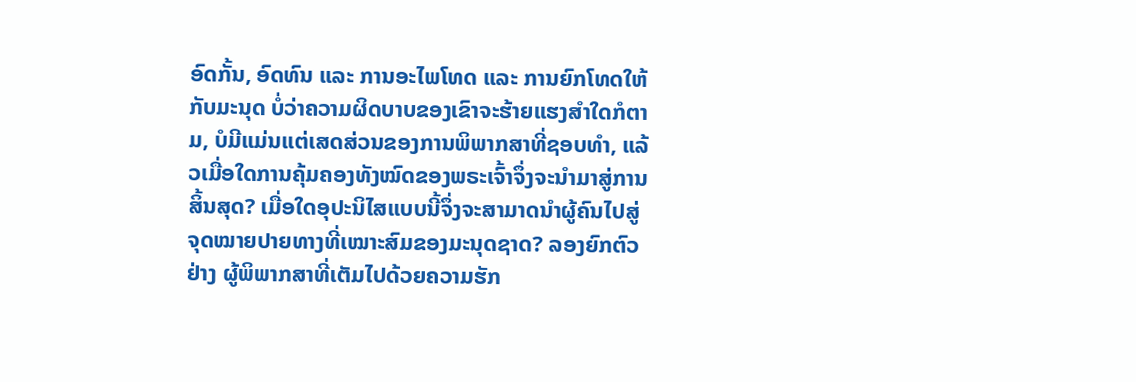ອົດກັ້ນ, ອົດທົນ ແລະ ການອະໄພໂທດ ແລະ ການຍົກໂທດໃຫ້ກັບມະນຸດ ບໍ່ວ່າຄວາມຜິດບາບຂອງເຂົາຈະຮ້າຍແຮງສຳໃດກໍຕາມ, ບໍມີແມ່ນແຕ່ເສດສ່ວນຂອງການພິພາກສາທີ່ຊອບທຳ, ແລ້ວເມື່ອໃດການຄຸ້ມຄອງທັງໝົດຂອງພຣະເຈົ້າຈຶ່ງຈະນໍາມາສູ່ການສິ້ນສຸດ? ເມື່ອໃດອຸປະນິໄສແບບນີ້ຈຶ່ງຈະສາມາດນໍາຜູ້ຄົນໄປສູ່ຈຸດໝາຍປາຍທາງທີ່ເໝາະສົມຂອງມະນຸດຊາດ? ລອງຍົກຕົວຢ່າງ ຜູ້ພິພາກສາທີ່ເຕັມໄປດ້ວຍຄວາມຮັກ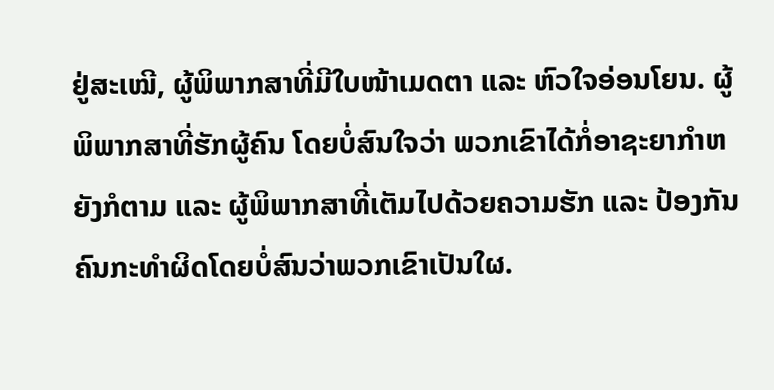ຢູ່ສະເໝີ, ຜູ້ພິພາກສາທີ່ມີໃບໜ້າເມດຕາ ແລະ ຫົວໃຈອ່ອນໂຍນ. ຜູ້ພິພາກສາທີ່ຮັກຜູ້ຄົນ ໂດຍບໍ່ສົນໃຈວ່າ ພວກເຂົາໄດ້ກໍ່ອາຊະຍາກຳຫຍັງກໍຕາມ ແລະ ຜູ້ພິພາກສາທີ່ເຕັມໄປດ້ວຍຄວາມຮັກ ແລະ ປ້ອງກັນຄົນກະທໍາຜິດໂດຍບໍ່ສົນວ່າພວກເຂົາເປັນໃຜ.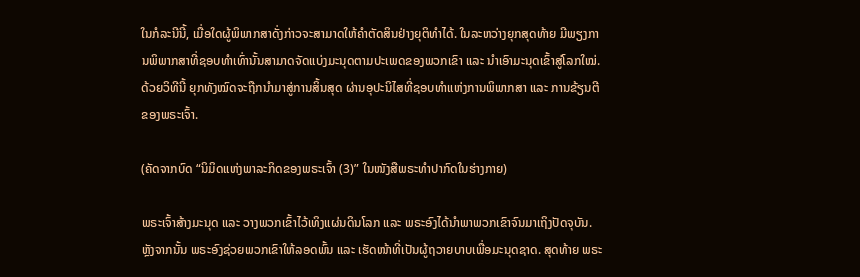ໃນກໍລະນີນີ້, ເມື່ອໃດຜູ້ພິພາກສາດັ່ງກ່າວຈະສາມາດໃຫ້ຄຳຕັດສິນຢ່າງຍຸຕິທຳໄດ້. ໃນລະຫວ່າງຍຸກສຸດທ້າຍ ມີພຽງການພິພາກສາທີ່ຊອບທຳເທົ່ານັ້ນສາມາດຈັດແບ່ງມະນຸດຕາມປະເພດຂອງພວກເຂົາ ແລະ ນໍາເອົາມະນຸດເຂົ້າສູ່ໂລກໃໝ່. ດ້ວຍວິທີນີ້ ຍຸກທັງໝົດຈະຖືກນໍາມາສູ່ການສິ້ນສຸດ ຜ່ານອຸປະນິໄສທີ່ຊອບທຳແຫ່ງການພິພາກສາ ແລະ ການຂ້ຽນຕີຂອງພຣະເຈົ້າ.

(ຄັດຈາກບົດ “ນິມິດແຫ່ງພາລະກິດຂອງພຣະເຈົ້າ (3)” ໃນໜັງສືພຣະທໍາປາກົດໃນຮ່າງກາຍ)

ພຣະເຈົ້າສ້າງມະນຸດ ແລະ ວາງພວກເຂົ້າໄວ້ເທິງແຜ່ນດິນໂລກ ແລະ ພຣະອົງໄດ້ນໍາພາພວກເຂົາຈົນມາເຖິງປັດຈຸບັນ. ຫຼັງຈາກນັ້ນ ພຣະອົງຊ່ວຍພວກເຂົາໃຫ້ລອດພົ້ນ ແລະ ເຮັດໜ້າທີ່ເປັນຜູ້ຖວາຍບາບເພື່ອມະນຸດຊາດ. ສຸດທ້າຍ ພຣະ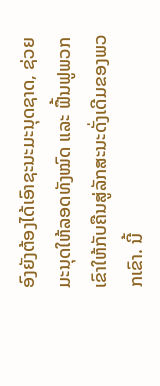ອົງຍັງຕ້ອງໄດ້ເອົາຊະນະມະນຸດຊາດ, ຊ່ວຍມະນຸດໃຫ້ລອດທັງໝົດ ແລະ ຟື້ນຟູພວກເຂົາໃຫ້ກັບຄືນສູ່ລັກສະນະດັ່ງເດີມຂອງພວກເຂົາ. ນີ້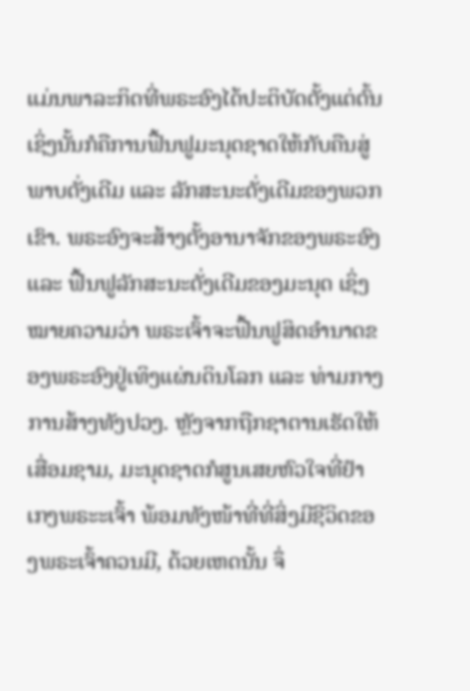ແມ່ນພາລະກິດທີ່ພຣະອົງໄດ້ປະຕິບັດຕັ້ງແຕ່ຕົ້ນ ເຊິ່ງນັ້ນກໍຄືການຟື້ນຟູມະນຸດຊາດໃຫ້ກັບຄືນສູ່ພາບດັ່ງເດີມ ແລະ ລັກສະນະດັ່ງເດີມຂອງພວກເຂົາ. ພຣະອົງຈະສ້າງຕັ້ງອານາຈັກຂອງພຣະອົງ ແລະ ຟື້ນຟູລັກສະນະດັ່ງເດີມຂອງມະນຸດ ເຊິ່ງໝາຍຄວາມວ່າ ພຣະເຈົ້າຈະຟື້ນຟູສິດອໍານາດຂອງພຣະອົງຢູ່ເທິງແຜ່ນດິນໂລກ ແລະ ທ່າມກາງການສ້າງທັງປວງ. ຫຼັງຈາກຖືກຊາຕານເຮັດໃຫ້ເສື່ອມຊາມ, ມະນຸດຊາດກໍສູນເສຍຫົວໃຈທີ່ຢໍາເກງພຣະະເຈົ້າ ພ້ອມທັງໜ້າທີ່ທີ່ສິ່ງມີຊີວິດຂອງພຣະເຈົ້າຄວນມີ, ດ້ວຍເຫດນັ້ນ ຈຶ່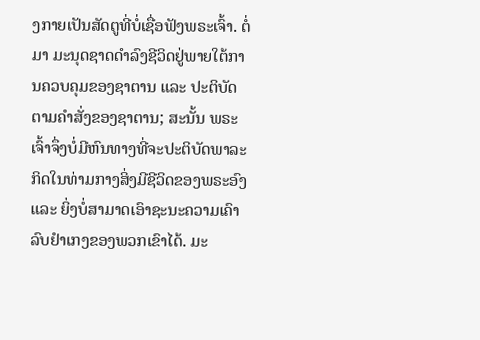ງກາຍເປັນສັດຕູທີ່ບໍ່ເຊື່ອຟັງພຣະເຈົ້າ. ຕໍ່ມາ ມະນຸດຊາດດໍາລົງຊີວິດຢູ່ພາຍໃຕ້ການຄວບຄຸມຂອງຊາຕານ ແລະ ປະຕິບັດຕາມຄໍາສັ່ງຂອງຊາຕານ; ສະນັ້ນ ພຣະເຈົ້າຈຶ່ງບໍ່ມີຫົນທາງທີ່ຈະປະຕິບັດພາລະກິດໃນທ່າມກາງສິ່ງມີຊີວິດຂອງພຣະອົງ ແລະ ຍິ່ງບໍ່ສາມາດເອົາຊະນະຄວາມເຄົາລົບຢໍາເກງຂອງພວກເຂົາໄດ້. ມະ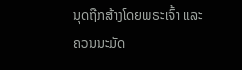ນຸດຖືກສ້າງໂດຍພຣະເຈົ້າ ແລະ ຄວນນະມັດ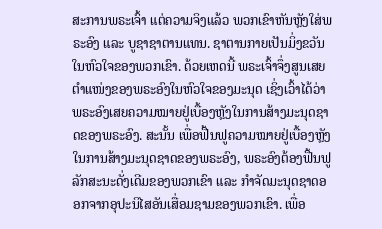ສະການພຣະເຈົ້າ ແຕ່ຄວາມຈິງແລ້ວ ພວກເຂົາຫັນຫຼັງໃສ່ພຣະອົງ ແລະ ບູຊາຊາຕານແທນ. ຊາຕານກາຍເປັນມິ່ງຂວັນໃນຫົວໃຈຂອງພວກເຂົາ. ດ້ວຍເຫດນີ້ ພຣະເຈົ້າຈຶ່ງສູນເສຍຕໍາແໜ່ງຂອງພຣະອົງໃນຫົວໃຈຂອງມະນຸດ ເຊິ່ງເວົ້າໄດ້ວ່າ ພຣະອົງເສຍຄວາມໝາຍຢູ່ເບື້ອງຫຼັງໃນການສ້າງມະນຸດຊາດຂອງພຣະອົງ. ສະນັ້ນ ເພື່ອຟື້ນຟູຄວາມໝາຍຢູ່ເບື້ອງຫຼັງໃນການສ້າງມະນຸດຊາດຂອງພຣະອົງ, ພຣະອົງຕ້ອງຟື້ນຟູລັກສະນະດັ່ງເດີມຂອງພວກເຂົາ ແລະ ກໍາຈັດມະນຸດຊາດອອກຈາກອຸປະນິໄສອັນເສື່ອມຊາມຂອງພວກເຂົາ. ເພື່ອ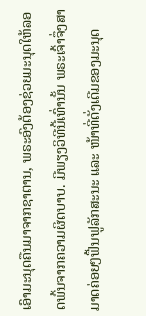ເອົາມະນຸດຄືນມາຈາກຊາຕານ, ພຣະອົງຕ້ອງຊ່ວຍມະນຸດໃຫ້ລອດພົ້ນຈາກຄວາມຜິດບາບ. ມີພຽງວິທີນີ້ເທົ່ານັ້ນ ພຣະເຈົ້າຈຶ່ງສາມາດຄ່ອຍໆຟື້ນຟູລັກສະນະ ແລະ ໜ້າທີ່ດັ່ງເດີມຂອງມະນຸດ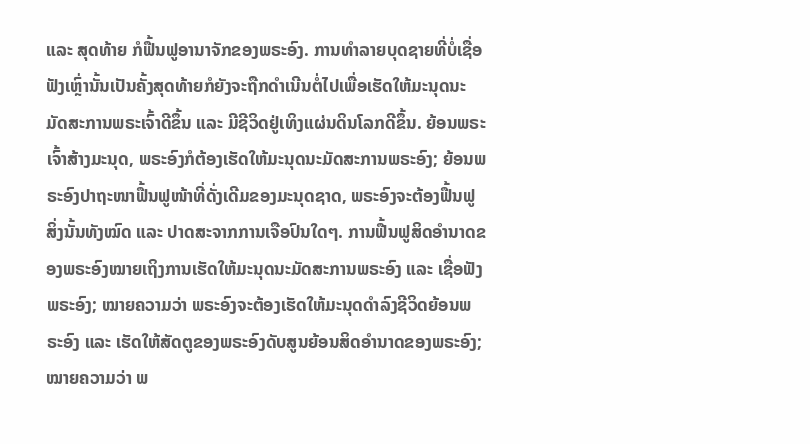ແລະ ສຸດທ້າຍ ກໍຟື້ນຟູອານາຈັກຂອງພຣະອົງ. ການທໍາລາຍບຸດຊາຍທີ່ບໍ່ເຊື່ອຟັງເຫຼົ່ານັ້ນເປັນຄັ້ງສຸດທ້າຍກໍຍັງຈະຖືກດໍາເນີນຕໍ່ໄປເພື່ອເຮັດໃຫ້ມະນຸດນະມັດສະການພຣະເຈົ້າດີຂຶ້ນ ແລະ ມີຊີວິດຢູ່ເທິງແຜ່ນດິນໂລກດີຂຶ້ນ. ຍ້ອນພຣະເຈົ້າສ້າງມະນຸດ, ພຣະອົງກໍຕ້ອງເຮັດໃຫ້ມະນຸດນະມັດສະການພຣະອົງ; ຍ້ອນພຣະອົງປາຖະໜາຟື້ນຟູໜ້າທີ່ດັ່ງເດີມຂອງມະນຸດຊາດ, ພຣະອົງຈະຕ້ອງຟື້ນຟູສິ່ງນັ້ນທັງໝົດ ແລະ ປາດສະຈາກການເຈືອປົນໃດໆ. ການຟື້ນຟູສິດອໍານາດຂອງພຣະອົງໝາຍເຖິງການເຮັດໃຫ້ມະນຸດນະມັດສະການພຣະອົງ ແລະ ເຊື່ອຟັງພຣະອົງ; ໝາຍຄວາມວ່າ ພຣະອົງຈະຕ້ອງເຮັດໃຫ້ມະນຸດດໍາລົງຊີວິດຍ້ອນພຣະອົງ ແລະ ເຮັດໃຫ້ສັດຕູຂອງພຣະອົງດັບສູນຍ້ອນສິດອໍານາດຂອງພຣະອົງ; ໝາຍຄວາມວ່າ ພ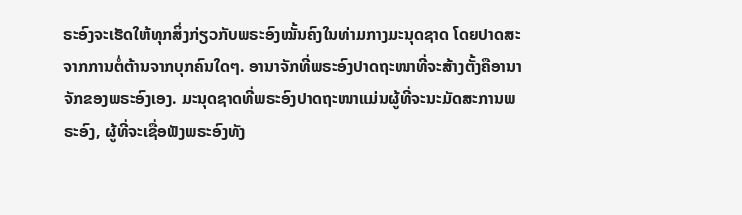ຣະອົງຈະເຮັດໃຫ້ທຸກສິ່ງກ່ຽວກັບພຣະອົງໝັ້ນຄົງໃນທ່າມກາງມະນຸດຊາດ ໂດຍປາດສະຈາກການຕໍ່ຕ້ານຈາກບຸກຄົນໃດໆ. ອານາຈັກທີ່ພຣະອົງປາດຖະໜາທີ່ຈະສ້າງຕັ້ງຄືອານາຈັກຂອງພຣະອົງເອງ. ມະນຸດຊາດທີ່ພຣະອົງປາດຖະໜາແມ່ນຜູ້ທີ່ຈະນະມັດສະການພຣະອົງ, ຜູ້ທີ່ຈະເຊື່ອຟັງພຣະອົງທັງ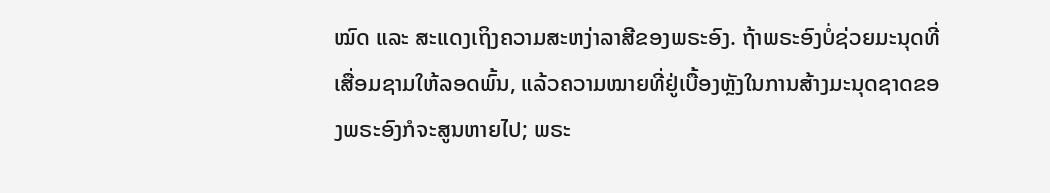ໝົດ ແລະ ສະແດງເຖິງຄວາມສະຫງ່າລາສີຂອງພຣະອົງ. ຖ້າພຣະອົງບໍ່ຊ່ວຍມະນຸດທີ່ເສື່ອມຊາມໃຫ້ລອດພົ້ນ, ແລ້ວຄວາມໝາຍທີ່ຢູ່ເບື້ອງຫຼັງໃນການສ້າງມະນຸດຊາດຂອງພຣະອົງກໍຈະສູນຫາຍໄປ; ພຣະ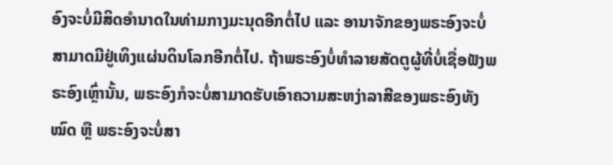ອົງຈະບໍ່ມີສິດອໍານາດໃນທ່າມກາງມະນຸດອີກຕໍ່ໄປ ແລະ ອານາຈັກຂອງພຣະອົງຈະບໍ່ສາມາດມີຢູ່ເທິງແຜ່ນດິນໂລກອີກຕໍ່ໄປ. ຖ້າພຣະອົງບໍ່ທໍາລາຍສັດຕູຜູ້ທີ່ບໍ່ເຊື່ອຟັງພຣະອົງເຫຼົ່ານັ້ນ, ພຣະອົງກໍຈະບໍ່ສາມາດຮັບເອົາຄວາມສະຫງ່າລາສີຂອງພຣະອົງທັງໝົດ ຫຼື ພຣະອົງຈະບໍ່ສາ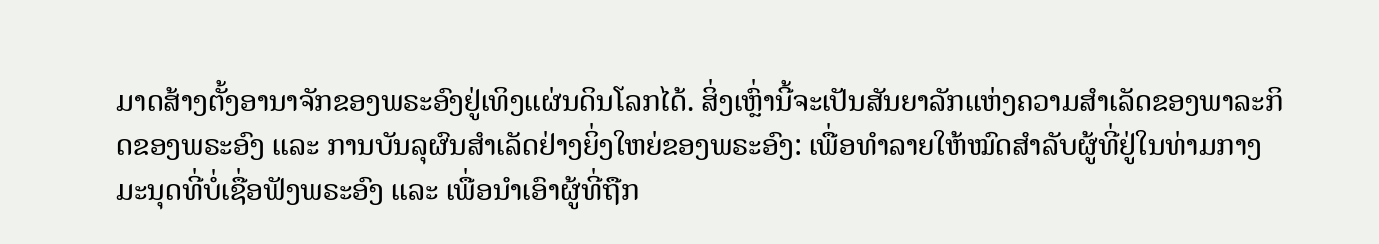ມາດສ້າງຕັ້ງອານາຈັກຂອງພຣະອົງຢູ່ເທິງແຜ່ນດິນໂລກໄດ້. ສິ່ງເຫຼົ່ານີ້ຈະເປັນສັນຍາລັກແຫ່ງຄວາມສໍາເລັດຂອງພາລະກິດຂອງພຣະອົງ ແລະ ການບັນລຸຜົນສໍາເລັດຢ່າງຍິ່ງໃຫຍ່ຂອງພຣະອົງ: ເພື່ອທໍາລາຍໃຫ້ໝົດສໍາລັບຜູ້ທີ່ຢູ່ໃນທ່າມກາງມະນຸດທີ່ບໍ່ເຊື່ອຟັງພຣະອົງ ແລະ ເພື່ອນໍາເອົາຜູ້ທີ່ຖືກ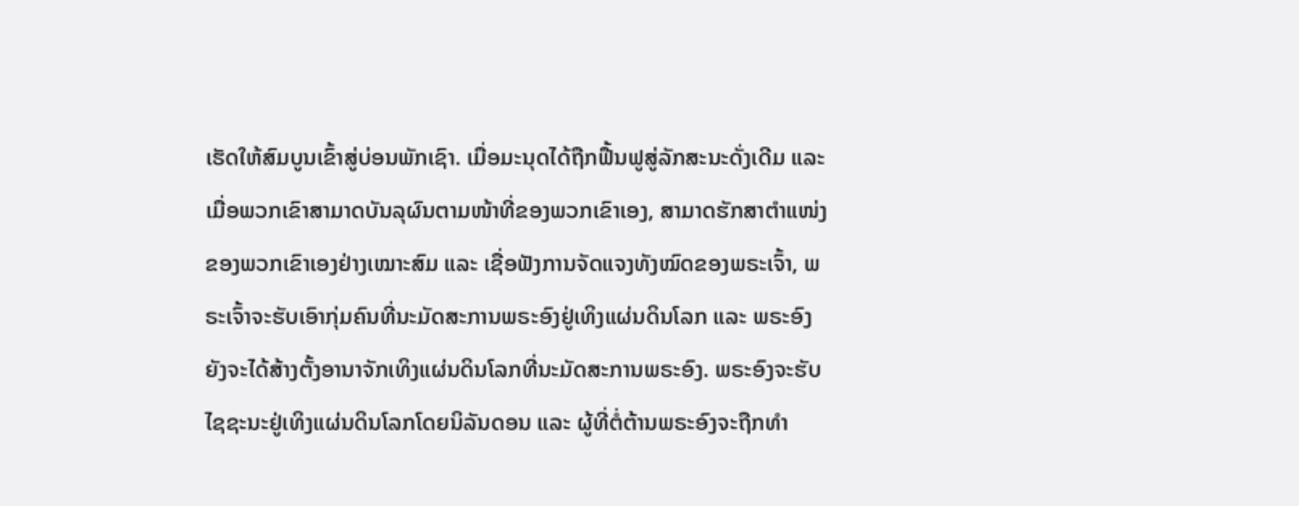ເຮັດໃຫ້ສົມບູນເຂົ້າສູ່ບ່ອນພັກເຊົາ. ເມື່ອມະນຸດໄດ້ຖືກຟື້ນຟູສູ່ລັກສະນະດັ່ງເດີມ ແລະ ເມື່ອພວກເຂົາສາມາດບັນລຸຜົນຕາມໜ້າທີ່ຂອງພວກເຂົາເອງ, ສາມາດຮັກສາຕໍາແໜ່ງຂອງພວກເຂົາເອງຢ່າງເໝາະສົມ ແລະ ເຊື່ອຟັງການຈັດແຈງທັງໝົດຂອງພຣະເຈົ້າ, ພຣະເຈົ້າຈະຮັບເອົາກຸ່ມຄົນທີ່ນະມັດສະການພຣະອົງຢູ່ເທິງແຜ່ນດິນໂລກ ແລະ ພຣະອົງຍັງຈະໄດ້ສ້າງຕັ້ງອານາຈັກເທິງແຜ່ນດິນໂລກທີ່ນະມັດສະການພຣະອົງ. ພຣະອົງຈະຮັບໄຊຊະນະຢູ່ເທິງແຜ່ນດິນໂລກໂດຍນິລັນດອນ ແລະ ຜູ້ທີ່ຕໍ່ຕ້ານພຣະອົງຈະຖືກທໍາ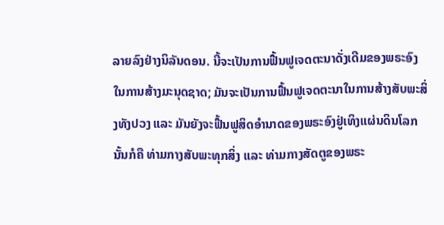ລາຍລົງຢ່າງນິລັນດອນ. ນີ້ຈະເປັນການຟື້ນຟູເຈດຕະນາດັ່ງເດີມຂອງພຣະອົງໃນການສ້າງມະນຸດຊາດ; ມັນຈະເປັນການຟື້ນຟູເຈດຕະນາໃນການສ້າງສັບພະສິ່ງທັງປວງ ແລະ ມັນຍັງຈະຟື້ນຟູສິດອໍານາດຂອງພຣະອົງຢູ່ເທິງແຜ່ນດິນໂລກ ນັ້ນກໍຄື ທ່າມກາງສັບພະທຸກສິ່ງ ແລະ ທ່າມກາງສັດຕູຂອງພຣະ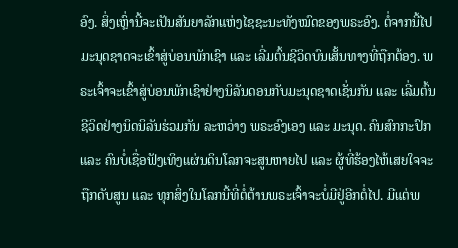ອົງ. ສິ່ງເຫຼົ່ານີ້ຈະເປັນສັນຍາລັກແຫ່ງໄຊຊະນະທັງໝົດຂອງພຣະອົງ. ຕໍ່ຈາກນີ້ໄປ ມະນຸດຊາດຈະເຂົ້າສູ່ບ່ອນພັກເຊົາ ແລະ ເລີ່ມຕົ້ນຊີວິດບົນເສັ້ນທາງທີ່ຖືກຕ້ອງ. ພຣະເຈົ້າຈະເຂົ້າສູ່ບ່ອນພັກເຊົາຢ່າງນິລັນດອນກັບມະນຸດຊາດເຊັ່ນກັນ ແລະ ເລີ່ມຕົ້ນຊີວິດຢ່າງນິດນິລັນຮ່ວມກັນ ລະຫວ່າງ ພຣະອົງເອງ ແລະ ມະນຸດ. ຄົນສົກກະປົກ ແລະ ຄົນບໍ່ເຊື່ອຟັງເທິງແຜ່ນດິນໂລກຈະສູນຫາຍໄປ ແລະ ຜູ້ທີ່ຮ້ອງໄຫ້ເສຍໃຈຈະຖືກດັບສູນ ແລະ ທຸກສິ່ງໃນໂລກນີ້ທີ່ຕໍ່ຕ້ານພຣະເຈົ້າຈະບໍ່ມີຢູ່ອີກຕໍ່ໄປ. ມີແຕ່ພ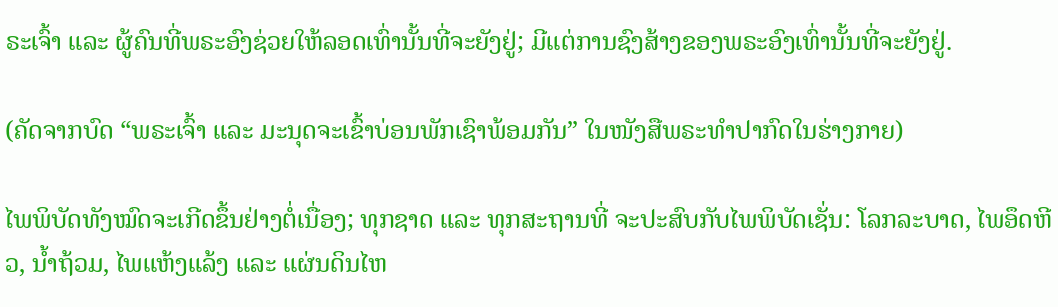ຣະເຈົ້າ ແລະ ຜູ້ຄົນທີ່ພຣະອົງຊ່ວຍໃຫ້ລອດເທົ່ານັ້ນທີ່ຈະຍັງຢູ່; ມີແຕ່ການຊົງສ້າງຂອງພຣະອົງເທົ່ານັ້ນທີ່ຈະຍັງຢູ່.

(ຄັດຈາກບົດ “ພຣະເຈົ້າ ແລະ ມະນຸດຈະເຂົ້າບ່ອນພັກເຊົາພ້ອມກັນ” ໃນໜັງສືພຣະທໍາປາກົດໃນຮ່າງກາຍ)

ໄພພິບັດທັງໝົດຈະເກີດຂຶ້ນຢ່າງຕໍ່ເນື່ອງ; ທຸກຊາດ ແລະ ທຸກສະຖານທີ່ ຈະປະສົບກັບໄພພິບັດເຊັ່ນ: ໂລກລະບາດ, ໄພອຶດຫີວ, ນ້ຳຖ້ວມ, ໄພແຫ້ງແລ້ງ ແລະ ແຜ່ນດິນໄຫ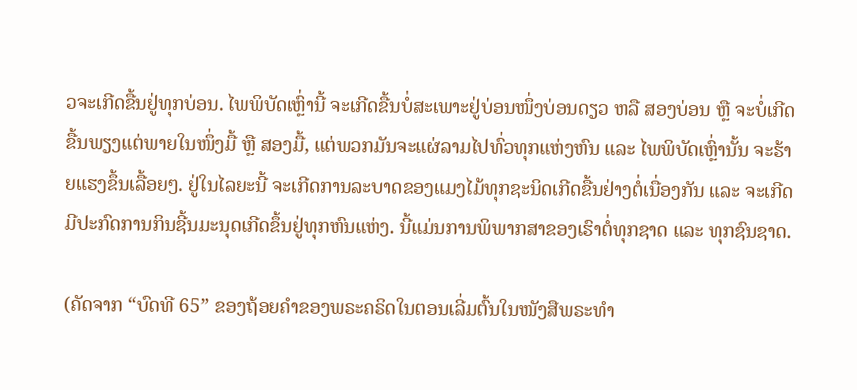ວຈະເກີດຂື້ນຢູ່ທຸກບ່ອນ. ໄພພິບັດເຫຼົ່ານີ້ ຈະເກີດຂື້ນບໍ່ສະເພາະຢູ່ບ່ອນໜຶ່ງບ່ອນດຽວ ຫລື ສອງບ່ອນ ຫຼື ຈະບໍ່ເກີດຂື້ນພຽງແຕ່ພາຍໃນໜຶ່ງມື້ ຫຼື ສອງມື້, ແຕ່ພວກມັນຈະແຜ່ລາມໄປທົ່ວທຸກແຫ່ງຫົນ ແລະ ໄພພິບັດເຫຼົ່ານັ້ນ ຈະຮ້າຍແຮງຂຶ້ນເລື້ອຍໆ. ຢູ່ໃນໄລຍະນີ້ ຈະເກີດການລະບາດຂອງແມງໄມ້ທຸກຊະນິດເກີດຂື້ນຢ່າງຕໍ່ເນື່ອງກັນ ແລະ ຈະເກີດມີປະກົດການກິນຊີ້ນມະນຸດເກີດຂຶ້ນຢູ່ທຸກຫົນແຫ່ງ. ນີ້ແມ່ນການພິພາກສາຂອງເຮົາຕໍ່ທຸກຊາດ ແລະ ທຸກຊົນຊາດ.

(ຄັດຈາກ “ບົດທີ 65” ຂອງຖ້ອຍຄຳຂອງພຣະຄຣິດໃນຕອນເລີ່ມຕົ້ນໃນໜັງສືພຣະທຳ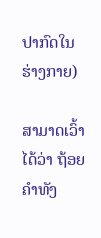ປາກົດໃນຮ່າງກາຍ)

ສາມາດເວົ້າໄດ້ວ່າ ຖ້ອຍຄຳທັງ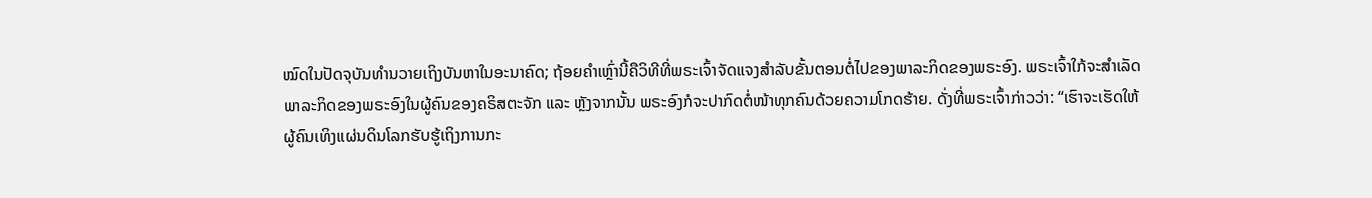ໝົດໃນປັດຈຸບັນທຳນວາຍເຖິງບັນຫາໃນອະນາຄົດ; ຖ້ອຍຄໍາເຫຼົ່ານີ້ຄືວິທີທີ່ພຣະເຈົ້າຈັດແຈງສຳລັບຂັ້ນຕອນຕໍ່ໄປຂອງພາລະກິດຂອງພຣະອົງ. ພຣະເຈົ້າໃກ້ຈະສຳເລັດພາລະກິດຂອງພຣະອົງໃນຜູ້ຄົນຂອງຄຣິສຕະຈັກ ແລະ ຫຼັງຈາກນັ້ນ ພຣະອົງກໍຈະປາກົດຕໍ່ໜ້າທຸກຄົນດ້ວຍຄວາມໂກດຮ້າຍ. ດັ່ງທີ່ພຣະເຈົ້າກ່າວວ່າ: “ເຮົາຈະເຮັດໃຫ້ຜູ້ຄົນເທິງແຜ່ນດິນໂລກຮັບຮູ້ເຖິງການກະ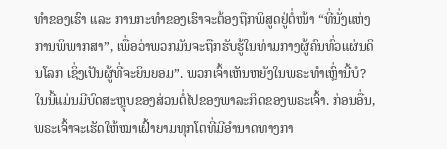ທຳຂອງເຮົາ ແລະ ການກະທໍາຂອງເຮົາຈະຕ້ອງຖືກພິສູດຢູ່ຕໍ່ໜ້າ “ທີ່ນັ່ງແຫ່ງການພິພາກສາ”, ເພື່ອວ່າພວກມັນຈະຖືກຮັບຮູ້ໃນທ່າມກາງຜູ້ຄົນທົ່ວແຜ່ນດິນໂລກ ເຊິ່ງເປັນຜູ້ທີ່ຈະຍິນຍອມ”. ພວກເຈົ້າເຫັນຫຍັງໃນພຣະທຳເຫຼົ່ານີ້ບໍ? ໃນນີ້ແມ່ນມີບົດສະຫຼຸບຂອງສ່ວນຕໍ່ໄປຂອງພາລະກິດຂອງພຣະເຈົ້າ. ກ່ອນອື່ນ, ພຣະເຈົ້າຈະເຮັດໃຫ້ໝາເຝົ້າຍາມທຸກໂຕທີ່ມີອຳນາດທາງກາ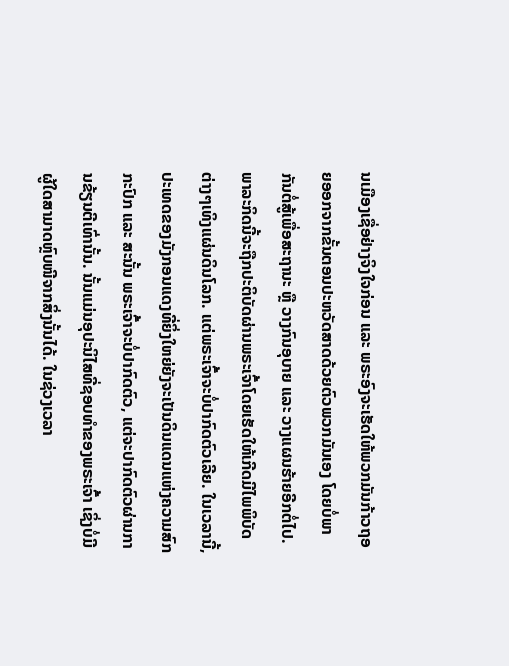ນເມືອງເຊື່ອຢ່າງຈິງໃຈກ່ອນ ແລະ ພຣະອົງຈະເຮັດໃຫ້ພວກມັນກ້າວຖອຍອອກຈາກຂັ້ນຕອນປະຫວັດສາດດ້ວຍຕົວພວກມັນເອງ ໂດຍບໍ່ພາກັນຕໍ່ສູ້ເພື່ອສະຖານະ ຫຼື ວາງກົນອຸບາຍ ແລະ ວາງແຜນຮ້າຍອີກຕໍ່ໄປ. ພາລະກິດນີ້ຈະຖືກປະຕິບັດຜ່ານພຣະເຈົ້າໂດຍເຮັດໃຫ້ເກີດມີໄພພິບັດຕ່າງໆເທິງແຜ່ນດິນໂລກ. ແຕ່ພຣະເຈົ້າຈະບໍ່ປາກົດຕົວເລີຍ. ໃນເວລານີ້, ປະເທດຂອງມັງກອນແດງທີ່ຍິ່ງໃຫຍ່ຍັງຈະເປັນດິນແດນແຫ່ງຄວາມສົກກະປົກ ແລະ ສະນັ້ນ ພຣະເຈົ້າຈະບໍ່ປາກົດຕົວ, ແຕ່ຈະປາກົດຕົວຜ່ານການຂ້ຽນຕີເທົ່ານັ້ນ. ນັ້ນແມ່ນອຸປະນິໄສທີ່ຊອບທຳຂອງພຣະເຈົ້າ ເຊິ່ງບໍ່ມີຜູ້ໃດສາມາດຫຼົບໜີຈາກສິ່ງນັ້ນໄດ້. ໃນຊ່ວງເວລາ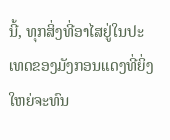ນີ້, ທຸກສິ່ງທີ່ອາໄສຢູ່ໃນປະເທດຂອງມັງກອນແດງທີ່ຍິ່ງໃຫຍ່ຈະທົນ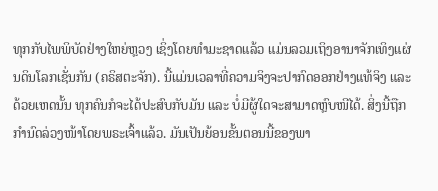ທຸກກັບໄພພິບັດຢ່າງໃຫຍ່ຫຼວງ ເຊິ່ງໂດຍທຳມະຊາດແລ້ວ ແມ່ນລວມເຖິງອານາຈັກເທິງແຜ່ນດິນໂລກເຊັ່ນກັນ (ຄຣິສຕະຈັກ). ນີ້ແມ່ນເວລາທີ່ຄວາມຈິງຈະປາກົດອອກຢ່າງແທ້ຈິງ ແລະ ດ້ວຍເຫດນັ້ນ ທຸກຄົນກໍຈະໄດ້ປະສົບກັບມັນ ແລະ ບໍ່ມີຜູ້ໃດຈະສາມາດຫຼົບໜີໄດ້. ສິ່ງນີ້ຖືກກຳນົດລ່ວງໜ້າໂດຍພຣະເຈົ້າແລ້ວ. ມັນເປັນຍ້ອນຂັ້ນຕອນນີ້ຂອງພາ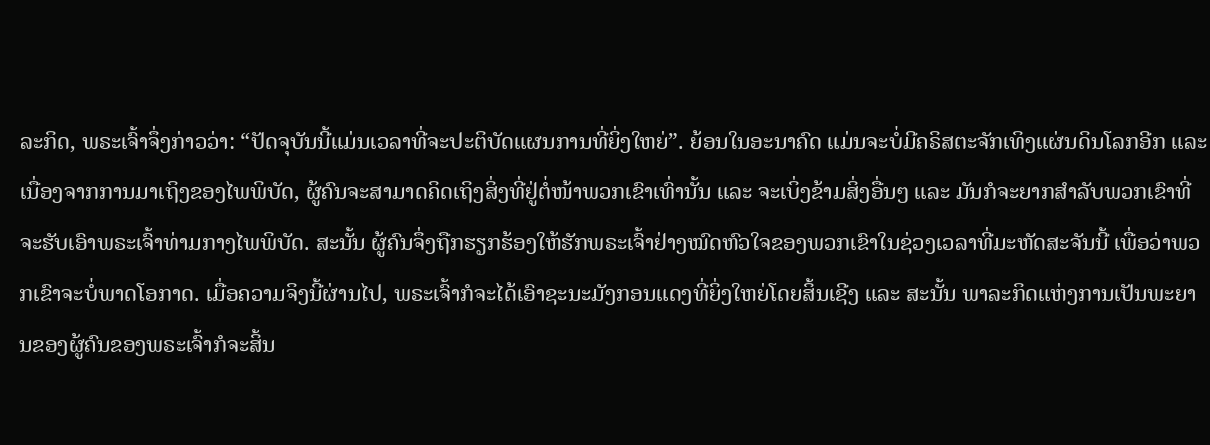ລະກິດ, ພຣະເຈົ້າຈຶ່ງກ່າວວ່າ: “ປັດຈຸບັນນີ້ແມ່ນເວລາທີ່ຈະປະຕິບັດແຜນການທີ່ຍິ່ງໃຫຍ່”. ຍ້ອນໃນອະນາຄົດ ແມ່ນຈະບໍ່ມີຄຣິສຕະຈັກເທິງແຜ່ນດິນໂລກອີກ ແລະ ເນື່ອງຈາກການມາເຖິງຂອງໄພພິບັດ, ຜູ້ຄົນຈະສາມາດຄິດເຖິງສິ່ງທີ່ຢູ່ຕໍ່ໜ້າພວກເຂົາເທົ່ານັ້ນ ແລະ ຈະເບິ່ງຂ້າມສິ່ງອື່ນໆ ແລະ ມັນກໍຈະຍາກສຳລັບພວກເຂົາທີ່ຈະຮັບເອົາພຣະເຈົ້າທ່າມກາງໄພພິບັດ. ສະນັ້ນ ຜູ້ຄົນຈຶ່ງຖືກຮຽກຮ້ອງໃຫ້ຮັກພຣະເຈົ້າຢ່າງໝົດຫົວໃຈຂອງພວກເຂົາໃນຊ່ວງເວລາທີ່ມະຫັດສະຈັນນີ້ ເພື່ອວ່າພວກເຂົາຈະບໍ່ພາດໂອກາດ. ເມື່ອຄວາມຈິງນີ້ຜ່ານໄປ, ພຣະເຈົ້າກໍຈະໄດ້ເອົາຊະນະມັງກອນແດງທີ່ຍິ່ງໃຫຍ່ໂດຍສິ້ນເຊີງ ແລະ ສະນັ້ນ ພາລະກິດແຫ່ງການເປັນພະຍານຂອງຜູ້ຄົນຂອງພຣະເຈົ້າກໍຈະສິ້ນ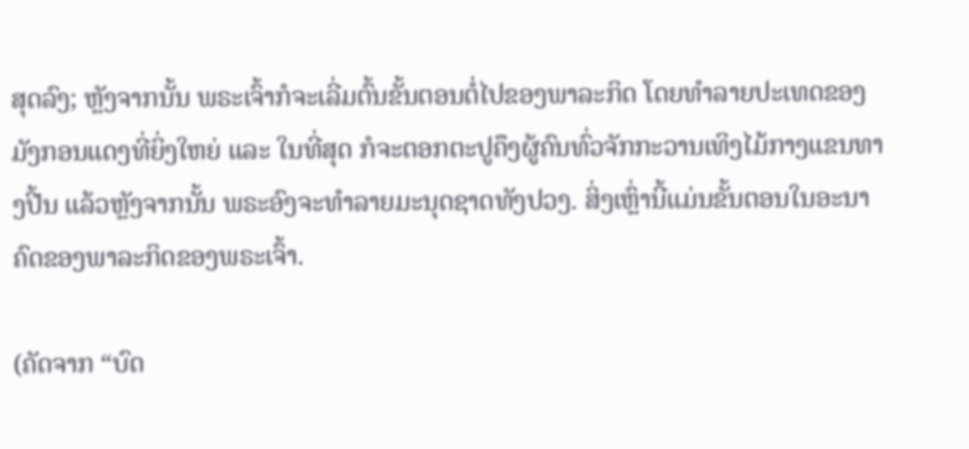ສຸດລົງ; ຫຼັງຈາກນັ້ນ ພຣະເຈົ້າກໍຈະເລີ່ມຕົ້ນຂັ້ນຕອນຕໍ່ໄປຂອງພາລະກິດ ໂດຍທຳລາຍປະເທດຂອງມັງກອນແດງທີ່ຍິ່ງໃຫຍ່ ແລະ ໃນທີ່ສຸດ ກໍຈະຕອກຕະປູຄຶງຜູ້ຄົນທົ່ວຈັກກະວານເທິງໄມ້ກາງແຂນທາງປີ້ນ ແລ້ວຫຼັງຈາກນັ້ນ ພຣະອົງຈະທຳລາຍມະນຸດຊາດທັງປວງ. ສິ່ງເຫຼົ່ານີ້ແມ່ນຂັ້ນຕອນໃນອະນາຄົດຂອງພາລະກິດຂອງພຣະເຈົ້າ.

(ຄັດຈາກ “ບົດ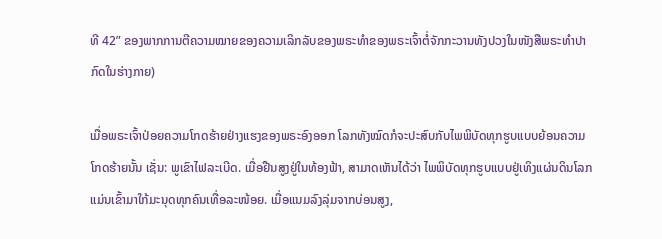ທີ 42” ຂອງພາກການຕີຄວາມໝາຍຂອງຄວາມເລິກລັບຂອງພຣະທຳຂອງພຣະເຈົ້າຕໍ່ຈັກກະວານທັງປວງໃນໜັງສືພຣະທຳປາກົດໃນຮ່າງກາຍ)

ເມື່ອພຣະເຈົ້າປ່ອຍຄວາມໂກດຮ້າຍຢ່າງແຮງຂອງພຣະອົງອອກ ໂລກທັງໝົດກໍຈະປະສົບກັບໄພພິບັດທຸກຮູບແບບຍ້ອນຄວາມໂກດຮ້າຍນັ້ນ ເຊັ່ນ: ພູເຂົາໄຟລະເບີດ. ເມື່ອຢືນສູງຢູ່ໃນທ້ອງຟ້າ, ສາມາດເຫັນໄດ້ວ່າ ໄພພິບັດທຸກຮູບແບບຢູ່ເທິງແຜ່ນດິນໂລກແມ່ນເຂົ້າມາໃກ້ມະນຸດທຸກຄົນເທື່ອລະໜ້ອຍ. ເມື່ອແນມລົງລຸ່ມຈາກບ່ອນສູງ,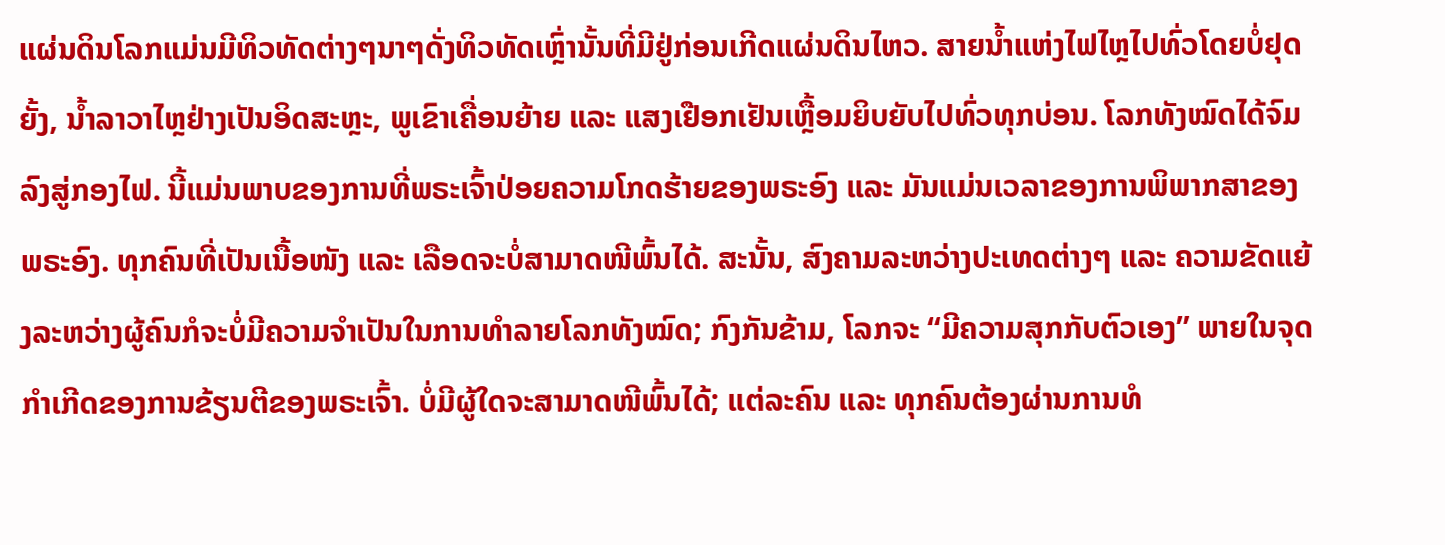ແຜ່ນດິນໂລກແມ່ນມີທິວທັດຕ່າງໆນາໆດັ່ງທິວທັດເຫຼົ່ານັ້ນທີ່ມີຢູ່ກ່ອນເກີດແຜ່ນດິນໄຫວ. ສາຍນໍ້າແຫ່ງໄຟໄຫຼໄປທົ່ວໂດຍບໍ່ຢຸດຍັ້ງ, ນໍ້າລາວາໄຫຼຢ່າງເປັນອິດສະຫຼະ, ພູເຂົາເຄື່ອນຍ້າຍ ແລະ ແສງເຢືອກເຢັນເຫຼື້ອມຍິບຍັບໄປທົ່ວທຸກບ່ອນ. ໂລກທັງໝົດໄດ້ຈົມລົງສູ່ກອງໄຟ. ນີ້ແມ່ນພາບຂອງການທີ່ພຣະເຈົ້າປ່ອຍຄວາມໂກດຮ້າຍຂອງພຣະອົງ ແລະ ມັນແມ່ນເວລາຂອງການພິພາກສາຂອງພຣະອົງ. ທຸກຄົນທີ່ເປັນເນື້ອໜັງ ແລະ ເລືອດຈະບໍ່ສາມາດໜີພົ້ນໄດ້. ສະນັ້ນ, ສົງຄາມລະຫວ່າງປະເທດຕ່າງໆ ແລະ ຄວາມຂັດແຍ້ງລະຫວ່າງຜູ້ຄົນກໍຈະບໍ່ມີຄວາມຈໍາເປັນໃນການທໍາລາຍໂລກທັງໝົດ; ກົງກັນຂ້າມ, ໂລກຈະ “ມີຄວາມສຸກກັບຕົວເອງ” ພາຍໃນຈຸດກໍາເກີດຂອງການຂ້ຽນຕີຂອງພຣະເຈົ້າ. ບໍ່ມີຜູ້ໃດຈະສາມາດໜີພົ້ນໄດ້; ແຕ່ລະຄົນ ແລະ ທຸກຄົນຕ້ອງຜ່ານການທໍ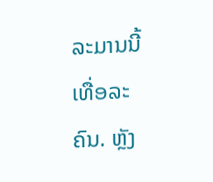ລະມານນີ້ເທື່ອລະຄົນ. ຫຼັງ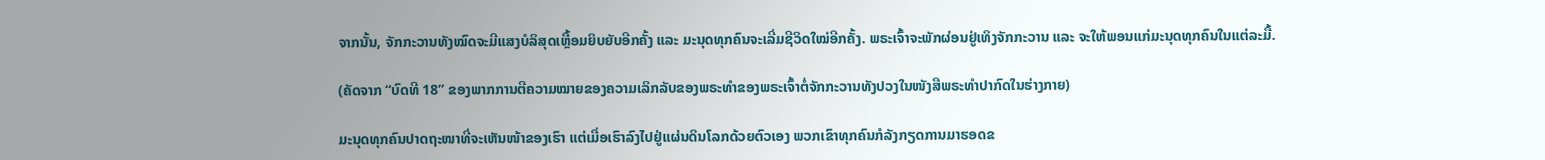ຈາກນັ້ນ, ຈັກກະວານທັງໝົດຈະມີແສງບໍລິສຸດເຫຼື້ອມຍິບຍັບອີກຄັ້ງ ແລະ ມະນຸດທຸກຄົນຈະເລີ່ມຊີວິດໃໝ່ອີກຄັ້ງ. ພຣະເຈົ້າຈະພັກຜ່ອນຢູ່ເທິງຈັກກະວານ ແລະ ຈະໃຫ້ພອນແກ່ມະນຸດທຸກຄົນໃນແຕ່ລະມື້.

(ຄັດຈາກ “ບົດທີ 18” ຂອງພາກການຕີຄວາມໝາຍຂອງຄວາມເລິກລັບຂອງພຣະທຳຂອງພຣະເຈົ້າຕໍ່ຈັກກະວານທັງປວງໃນໜັງສືພຣະທຳປາກົດໃນຮ່າງກາຍ)

ມະນຸດທຸກຄົນປາດຖະໜາທີ່ຈະເຫັນໜ້າຂອງເຮົາ ແຕ່ເມື່ອເຮົາລົງໄປຢູ່ແຜ່ນດິນໂລກດ້ວຍຕົວເອງ ພວກເຂົາທຸກຄົນກໍລັງກຽດການມາຮອດຂ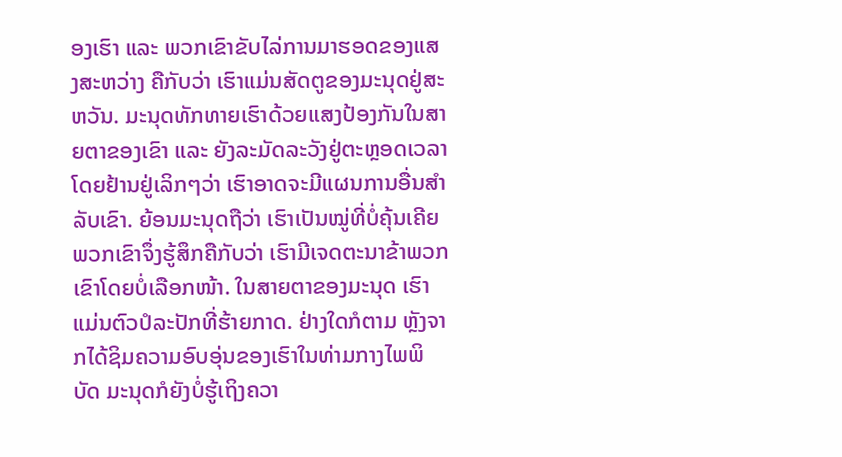ອງເຮົາ ແລະ ພວກເຂົາຂັບໄລ່ການມາຮອດຂອງແສງສະຫວ່າງ ຄືກັບວ່າ ເຮົາແມ່ນສັດຕູຂອງມະນຸດຢູ່ສະຫວັນ. ມະນຸດທັກທາຍເຮົາດ້ວຍແສງປ້ອງກັນໃນສາຍຕາຂອງເຂົາ ແລະ ຍັງລະມັດລະວັງຢູ່ຕະຫຼອດເວລາ ໂດຍຢ້ານຢູ່ເລິກໆວ່າ ເຮົາອາດຈະມີແຜນການອື່ນສໍາລັບເຂົາ. ຍ້ອນມະນຸດຖືວ່າ ເຮົາເປັນໝູ່ທີ່ບໍ່ຄຸ້ນເຄີຍ ພວກເຂົາຈຶ່ງຮູ້ສຶກຄືກັບວ່າ ເຮົາມີເຈດຕະນາຂ້າພວກເຂົາໂດຍບໍ່ເລືອກໜ້າ. ໃນສາຍຕາຂອງມະນຸດ ເຮົາແມ່ນຕົວປໍລະປັກທີ່ຮ້າຍກາດ. ຢ່າງໃດກໍຕາມ ຫຼັງຈາກໄດ້ຊິມຄວາມອົບອຸ່ນຂອງເຮົາໃນທ່າມກາງໄພພິບັດ ມະນຸດກໍຍັງບໍ່ຮູ້ເຖິງຄວາ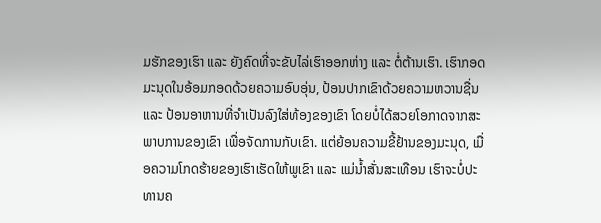ມຮັກຂອງເຮົາ ແລະ ຍັງຄົດທີ່ຈະຂັບໄລ່ເຮົາອອກຫ່າງ ແລະ ຕໍ່ຕ້ານເຮົາ. ເຮົາກອດມະນຸດໃນອ້ອມກອດດ້ວຍຄວາມອົບອຸ່ນ, ປ້ອນປາກເຂົາດ້ວຍຄວາມຫວານຊື່ນ ແລະ ປ້ອນອາຫານທີ່ຈໍາເປັນລົງໃສ່ທ້ອງຂອງເຂົາ ໂດຍບໍ່ໄດ້ສວຍໂອກາດຈາກສະພາບການຂອງເຂົາ ເພື່ອຈັດການກັບເຂົາ. ແຕ່ຍ້ອນຄວາມຂີ້ຢ້ານຂອງມະນຸດ, ເມື່ອຄວາມໂກດຮ້າຍຂອງເຮົາເຮັດໃຫ້ພູເຂົາ ແລະ ແມ່ນໍ້າສັ່ນສະເທືອນ ເຮົາຈະບໍ່ປະທານຄ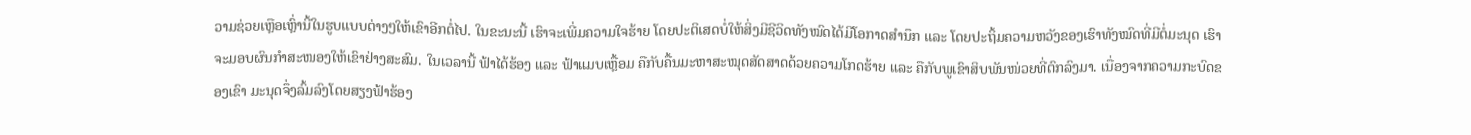ວາມຊ່ວຍເຫຼືອເຫຼົ່ານີ້ໃນຮູບແບບຕ່າງໆໃຫ້ເຂົາອີກຕໍ່ໄປ. ໃນຂະນະນີ້ ເຮົາຈະເພີ່ມຄວາມໃຈຮ້າຍ ໂດຍປະຕິເສດບໍ່ໃຫ້ສິ່ງມີຊີວິດທັງໝົດໄດ້ມີໂອກາດສໍານຶກ ແລະ ໂດຍປະຖິ້ມຄວາມຫວັງຂອງເຮົາທັງໝົດທີ່ມີຕໍ່ມະນຸດ ເຮົາຈະມອບຜົນກໍາສະໜອງໃຫ້ເຂົາຢ່າງສະສົມ. ໃນເວລານີ້ ຟ້າໄດ້ຮ້ອງ ແລະ ຟ້າແມບເຫຼື້ອມ ຄືກັບຄື້ນມະຫາສະໝຸດສັດສາດດ້ວຍຄວາມໂກດຮ້າຍ ແລະ ຄືກັບພູເຂົາສິບພັນໜ່ວຍທີ່ຕົກລົງມາ. ເນື່ອງຈາກຄວາມກະບົດຂອງເຂົາ ມະນຸດຈຶ່ງລົ້ມລົງໂດຍສຽງຟ້າຮ້ອງ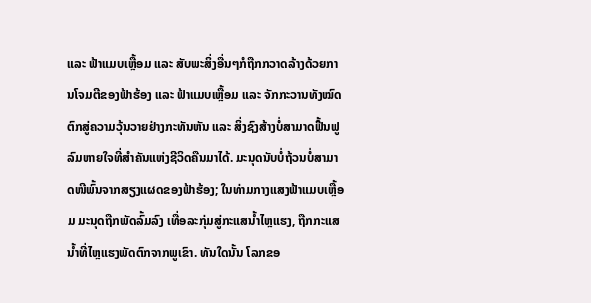ແລະ ຟ້າແມບເຫຼື້ອມ ແລະ ສັບພະສິ່ງອື່ນໆກໍຖືກກວາດລ້າງດ້ວຍການໂຈມຕີຂອງຟ້າຮ້ອງ ແລະ ຟ້າແມບເຫຼື້ອມ ແລະ ຈັກກະວານທັງໝົດຕົກສູ່ຄວາມວຸ້ນວາຍຢ່າງກະທັນຫັນ ແລະ ສິ່ງຊົງສ້າງບໍ່ສາມາດຟື້ນຟູລົມຫາຍໃຈທີ່ສໍາຄັນແຫ່ງຊີວິດຄືນມາໄດ້. ມະນຸດນັບບໍ່ຖ້ວນບໍ່ສາມາດໜີພົ້ນຈາກສຽງແຜດຂອງຟ້າຮ້ອງ; ໃນທ່າມກາງແສງຟ້າແມບເຫຼື້ອມ ມະນຸດຖືກພັດລົ້ມລົງ ເທື່ອລະກຸ່ມສູ່ກະແສນໍ້າໄຫຼແຮງ, ຖືກກະແສນໍ້າທີ່ໄຫຼແຮງພັດຕົກຈາກພູເຂົາ. ທັນໃດນັ້ນ ໂລກຂອ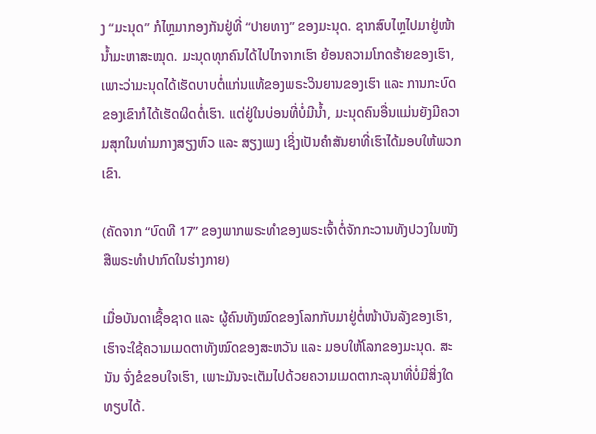ງ “ມະນຸດ” ກໍໄຫຼມາກອງກັນຢູ່ທີ່ “ປາຍທາງ” ຂອງມະນຸດ. ຊາກສົບໄຫຼໄປມາຢູ່ໜ້ານໍ້າມະຫາສະໝຸດ. ມະນຸດທຸກຄົນໄດ້ໄປໄກຈາກເຮົາ ຍ້ອນຄວາມໂກດຮ້າຍຂອງເຮົາ, ເພາະວ່າມະນຸດໄດ້ເຮັດບາບຕໍ່ແກ່ນແທ້ຂອງພຣະວິນຍານຂອງເຮົາ ແລະ ການກະບົດຂອງເຂົາກໍໄດ້ເຮັດຜິດຕໍ່ເຮົາ. ແຕ່ຢູ່ໃນບ່ອນທີ່ບໍ່ມີນໍ້າ, ມະນຸດຄົນອື່ນແມ່ນຍັງມີຄວາມສຸກໃນທ່າມກາງສຽງຫົວ ແລະ ສຽງເພງ ເຊິ່ງເປັນຄໍາສັນຍາທີ່ເຮົາໄດ້ມອບໃຫ້ພວກເຂົາ.

(ຄັດຈາກ “ບົດທີ 17” ຂອງພາກພຣະທຳຂອງພຣະເຈົ້າຕໍ່ຈັກກະວານທັງປວງໃນໜັງສືພຣະທຳປາກົດໃນຮ່າງກາຍ)

ເມື່ອບັນດາເຊື້ອຊາດ ແລະ ຜູ້ຄົນທັງໝົດຂອງໂລກກັບມາຢູ່ຕໍ່ໜ້າບັນລັງຂອງເຮົາ, ເຮົາຈະໃຊ້ຄວາມເມດຕາທັງໝົດຂອງສະຫວັນ ແລະ ມອບໃຫ້ໂລກຂອງມະນຸດ. ສະນັນ ຈົ່ງຂໍຂອບໃຈເຮົາ, ເພາະມັນຈະເຕັມໄປດ້ວຍຄວາມເມດຕາກະລຸນາທີ່ບໍ່ມີສິ່ງໃດທຽບໄດ້.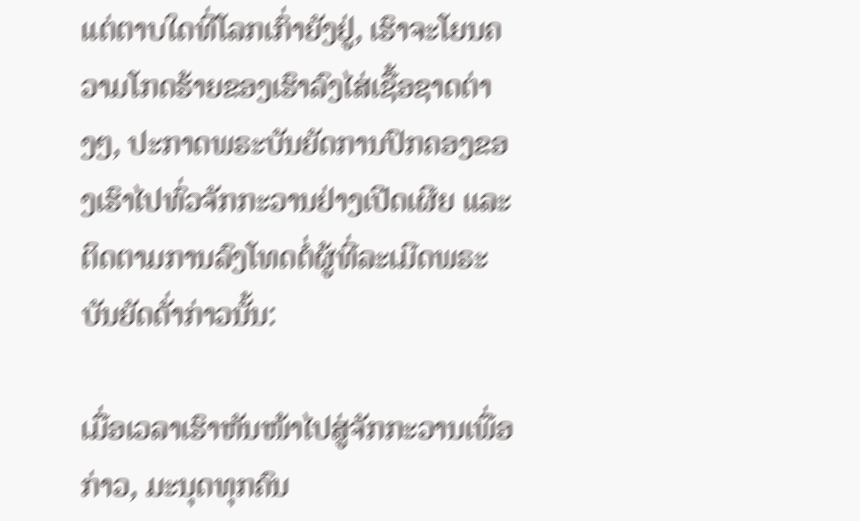ແຕ່ຕາບໃດທີ່ໂລກເກົ່າຍັງຢູ່, ເຮົາຈະໂຍນຄວາມໂກດຮ້າຍຂອງເຮົາລົງໄສ່ເຊື້ອຊາດຕ່າງໆ, ປະກາດພຣະບັນຍັດການປົກຄອງຂອງເຮົາໄປທົ່ວຈັກກະວານຢ່າງເປີດເຜີຍ ແລະ ຕິດຕາມການລົງໂທດຕໍ່ຜູ້ທີ່ລະເມີດພຣະບັນຍັດດັ່າກ່າວນັ້ນ:

ເມື່ອເວລາເຮົາຫັນໜ້າໄປສູ່ຈັກກະວານເພື່ອກ່າວ, ມະນຸດທຸກຄົນ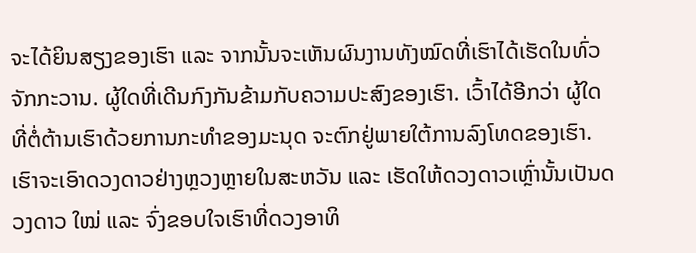ຈະໄດ້ຍິນສຽງຂອງເຮົາ ແລະ ຈາກນັ້ນຈະເຫັນຜົນງານທັງໝົດທີ່ເຮົາໄດ້ເຮັດໃນທົ່ວຈັກກະວານ. ຜູ້ໃດທີ່ເດີນກົງກັນຂ້າມກັບຄວາມປະສົງຂອງເຮົາ. ເວົ້າໄດ້ອີກວ່າ ຜູ້ໃດທີ່ຕໍ່ຕ້ານເຮົາດ້ວຍການກະທໍາຂອງມະນຸດ ຈະຕົກຢູ່ພາຍໃຕ້ການລົງໂທດຂອງເຮົາ. ເຮົາຈະເອົາດວງດາວຢ່າງຫຼວງຫຼາຍໃນສະຫວັນ ແລະ ເຮັດໃຫ້ດວງດາວເຫຼົ່ານັ້ນເປັນດວງດາວ ໃໝ່ ແລະ ຈົ່ງຂອບໃຈເຮົາທີ່ດວງອາທິ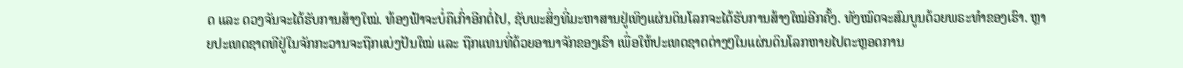ດ ແລະ ດວງຈັນຈະໄດ້ຮັບການສ້າງໃໝ່. ທ້ອງຟ້າຈະບໍ່ຄືເກົ່າອີກຕໍ່ໄປ, ຊັບພະສິ່ງທີ່ມະຫາສານຢູ່ເທິງແຜ່ນດິນໂລກຈະໄດ້ຮັບການສ້າງໃໝ່ອີກຄັ້ງ. ທັງໝົດຈະສົມບູນດ້ວຍພຣະທໍາຂອງເຮົາ. ຫຼາຍປະເທດຊາດທີຢູ່ໃນຈັກກະວານຈະຖືກແບ່ງປັນໃໝ່ ແລະ ຖືກແທນທີ່ດ້ວຍອານາຈັກຂອງເຮົາ ເພື່ອໃຫ້ປະເທດຊາດຕ່າງໆໃນແຜ່ນດິນໂລກຫາຍໄປຕະຫຼອດການ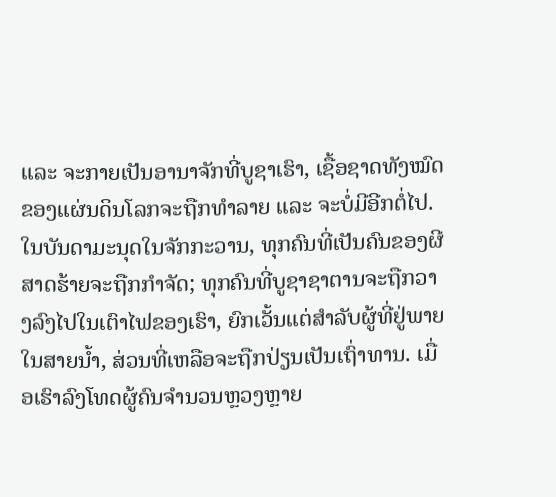ແລະ ຈະກາຍເປັນອານາຈັກທີ່ບູຊາເຮົາ, ເຊື້ອຊາດທັງໝົດຂອງແຜ່ນດິນໂລກຈະຖືກທໍາລາຍ ແລະ ຈະບໍ່ມີອີກຕໍ່ໄປ. ໃນບັນດາມະນຸດໃນຈັກກະວານ, ທຸກຄົນທີ່ເປັນຄົນຂອງຜີສາດຮ້າຍຈະຖືກກໍາຈັດ; ທຸກຄົນທີ່ບູຊາຊາຕານຈະຖືກວາງລົງໄປໃນເຕົາໄຟຂອງເຮົາ, ຍົກເວັ້ນແຕ່ສໍາລັບຜູ້ທີ່ຢູ່ພາຍໃນສາຍນໍ້າ, ສ່ວນທີ່ເຫລືອຈະຖືກປ່ຽນເປັນເຖົ່າທານ. ເມື່ອເຮົາລົງໂທດຜູ້ຄົນຈຳນວນຫຼວງຫຼາຍ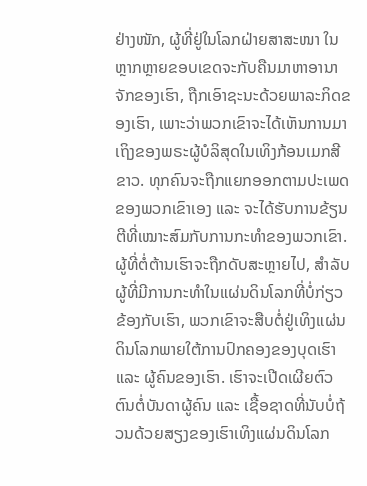ຢ່າງໜັກ, ຜູ້ທີ່ຢູ່ໃນໂລກຝ່າຍສາສະໜາ ໃນຫຼາກຫຼາຍຂອບເຂດຈະກັບຄືນມາຫາອານາຈັກຂອງເຮົາ, ຖືກເອົາຊະນະດ້ວຍພາລະກິດຂອງເຮົາ, ເພາະວ່າພວກເຂົາຈະໄດ້ເຫັນການມາເຖິງຂອງພຣະຜູ້ບໍລິສຸດໃນເທິງກ້ອນເມກສີຂາວ. ທຸກຄົນຈະຖືກແຍກອອກຕາມປະເພດຂອງພວກເຂົາເອງ ແລະ ຈະໄດ້ຮັບການຂ້ຽນຕີທີ່ເໝາະສົມກັບການກະທໍາຂອງພວກເຂົາ. ຜູ້ທີ່ຕໍ່ຕ້ານເຮົາຈະຖືກດັບສະຫຼາຍໄປ, ສໍາລັບຜູ້ທີ່ມີການກະທໍາໃນແຜ່ນດິນໂລກທີ່ບໍ່ກ່ຽວຂ້ອງກັບເຮົາ, ພວກເຂົາຈະສືບຕໍ່ຢູ່ເທິງແຜ່ນດິນໂລກພາຍໃຕ້ການປົກຄອງຂອງບຸດເຮົາ ແລະ ຜູ້ຄົນຂອງເຮົາ. ເຮົາຈະເປີດເຜີຍຕົວຕົນຕໍ່ບັນດາຜູ້ຄົນ ແລະ ເຊື້ອຊາດທີ່ນັບບໍ່ຖ້ວນດ້ວຍສຽງຂອງເຮົາເທິງແຜ່ນດິນໂລກ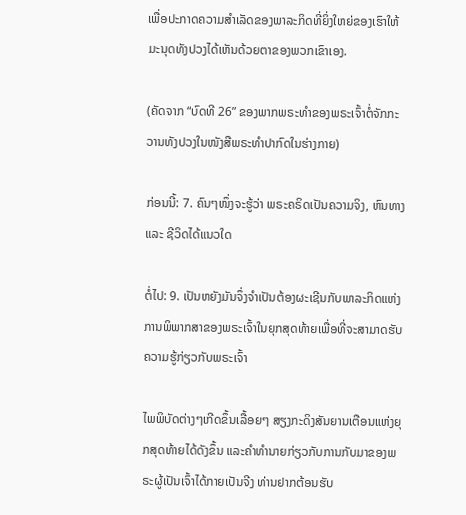ເພື່ອປະກາດຄວາມສໍາເລັດຂອງພາລະກິດທີ່ຍິ່ງໃຫຍ່ຂອງເຮົາໃຫ້ມະນຸດທັງປວງໄດ້ເຫັນດ້ວຍຕາຂອງພວກເຂົາເອງ.

(ຄັດຈາກ “ບົດທີ 26” ຂອງພາກພຣະທຳຂອງພຣະເຈົ້າຕໍ່ຈັກກະວານທັງປວງໃນໜັງສືພຣະທຳປາກົດໃນຮ່າງກາຍ)

ກ່ອນນີ້: 7. ຄົນໆໜຶ່ງຈະຮູ້ວ່າ ພຣະຄຣິດເປັນຄວາມຈິງ, ຫົນທາງ ແລະ ຊີວິດໄດ້ແນວໃດ

ຕໍ່ໄປ: 9. ເປັນຫຍັງມັນຈຶ່ງຈຳເປັນຕ້ອງຜະເຊີນກັບພາລະກິດແຫ່ງການພິພາກສາຂອງພຣະເຈົ້າໃນຍຸກສຸດທ້າຍເພື່ອທີ່ຈະສາມາດຮັບຄວາມຮູ້ກ່ຽວກັບພຣະເຈົ້າ

ໄພພິບັດຕ່າງໆເກີດຂຶ້ນເລື້ອຍໆ ສຽງກະດິງສັນຍານເຕືອນແຫ່ງຍຸກສຸດທ້າຍໄດ້ດັງຂຶ້ນ ແລະຄໍາທໍານາຍກ່ຽວກັບການກັບມາຂອງພຣະຜູ້ເປັນເຈົ້າໄດ້ກາຍເປັນຈີງ ທ່ານຢາກຕ້ອນຮັບ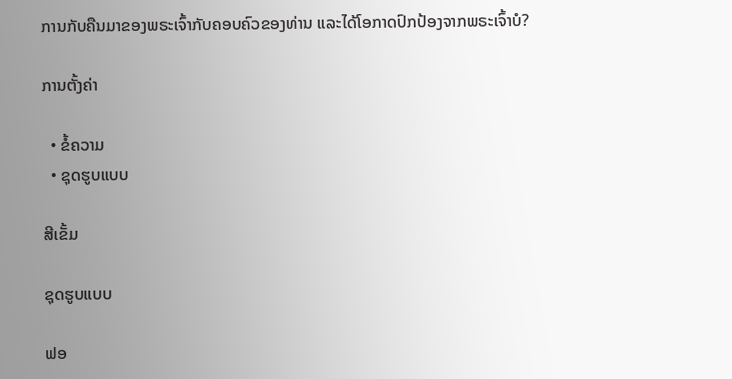ການກັບຄືນມາຂອງພຣະເຈົ້າກັບຄອບຄົວຂອງທ່ານ ແລະໄດ້ໂອກາດປົກປ້ອງຈາກພຣະເຈົ້າບໍ?

ການຕັ້ງຄ່າ

  • ຂໍ້ຄວາມ
  • ຊຸດຮູບແບບ

ສີເຂັ້ມ

ຊຸດຮູບແບບ

ຟອ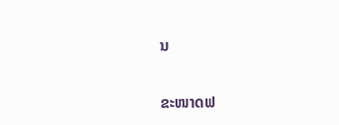ນ

ຂະໜາດຟ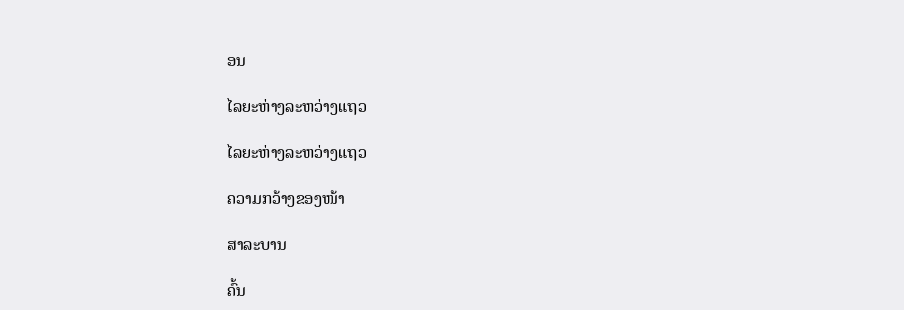ອນ

ໄລຍະຫ່າງລະຫວ່າງແຖວ

ໄລຍະຫ່າງລະຫວ່າງແຖວ

ຄວາມກວ້າງຂອງໜ້າ

ສາລະບານ

ຄົ້ນ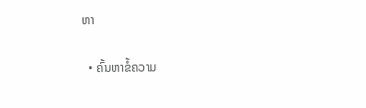ຫາ

  • ຄົ້ນຫາຂໍ້ຄວາມ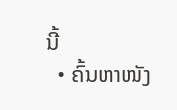ນີ້
  • ຄົ້ນຫາໜັງ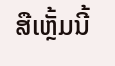ສືເຫຼັ້ມນີ້